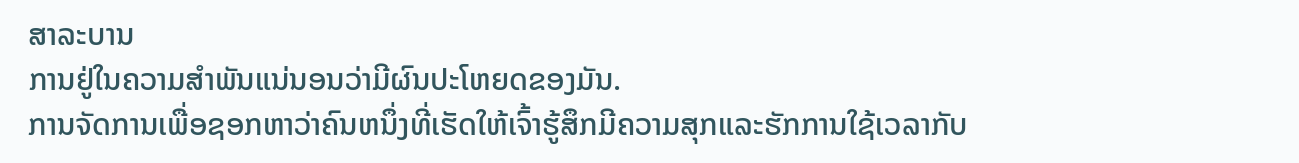ສາລະບານ
ການຢູ່ໃນຄວາມສໍາພັນແນ່ນອນວ່າມີຜົນປະໂຫຍດຂອງມັນ.
ການຈັດການເພື່ອຊອກຫາວ່າຄົນຫນຶ່ງທີ່ເຮັດໃຫ້ເຈົ້າຮູ້ສຶກມີຄວາມສຸກແລະຮັກການໃຊ້ເວລາກັບ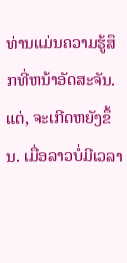ທ່ານແມ່ນຄວາມຮູ້ສຶກທີ່ຫນ້າອັດສະຈັນ.
ແຕ່, ຈະເກີດຫຍັງຂຶ້ນ. ເມື່ອລາວບໍ່ມີເວລາ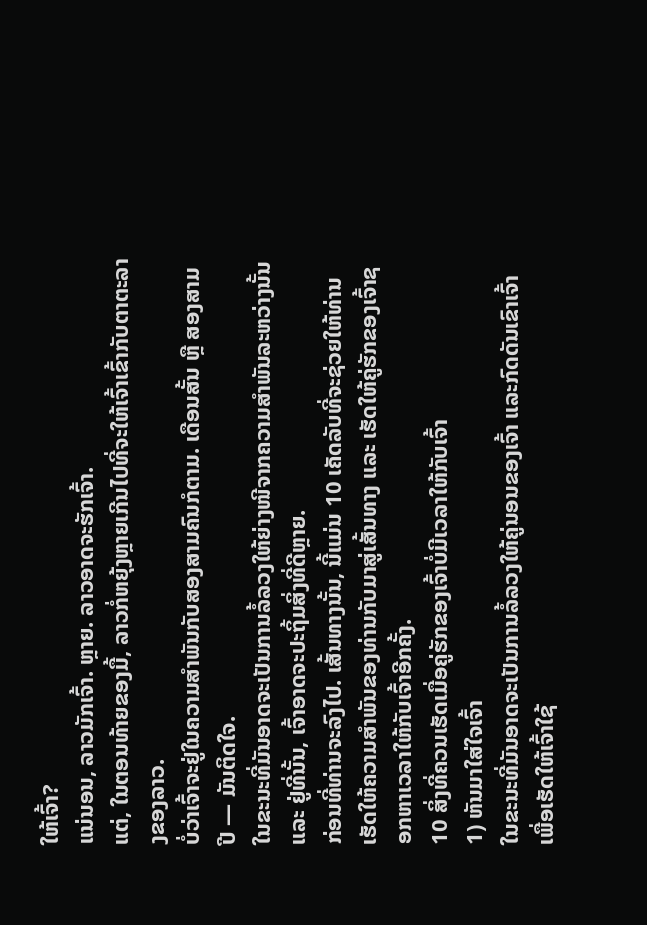ໃຫ້ເຈົ້າ?
ແນ່ນອນ, ລາວມັກເຈົ້າ. ຫຼາຍ. ລາວອາດຈະຮັກເຈົ້າ.
ແຕ່, ໃນຕອນທ້າຍຂອງມື້, ລາວກໍ່ຫຍຸ້ງຫຼາຍເກີນໄປທີ່ຈະໃຫ້ເຈົ້າເຂົ້າກັບຕາຕະລາງຂອງລາວ.
ບໍ່ວ່າເຈົ້າຈະຢູ່ໃນຄວາມສໍາພັນກັບສອງສາມຄົນກໍຕາມ. ເດືອນສັ້ນ ຫຼື ສອງສາມປີ — ມັນຕິດໃຈ.
ໃນຂະນະທີ່ມັນອາດຈະເປັນການລໍ້ລວງໃຫ້ຍ່າງໜີຈາກຄວາມສຳພັນລະຫວ່າງນັ້ນ ແລະ ຢູ່ທີ່ນັ້ນ, ເຈົ້າອາດຈະປະຖິ້ມສິ່ງທີ່ດີຫຼາຍ.
ກ່ອນທີ່ທ່ານຈະລົງໄປ. ເສັ້ນທາງນັ້ນ, ນີ້ແມ່ນ 10 ເຄັດລັບທີ່ຈະຊ່ວຍໃຫ້ທ່ານເຮັດໃຫ້ຄວາມສຳພັນຂອງທ່ານກັບມາສູ່ເສັ້ນທາງ ແລະ ເຮັດໃຫ້ຄູ່ຮັກຂອງເຈົ້າຊອກຫາເວລາໃຫ້ກັບເຈົ້າອີກຄັ້ງ.
10 ສິ່ງທີ່ຄວນເຮັດເມື່ອຄູ່ຮັກຂອງເຈົ້າບໍ່ມີເວລາໃຫ້ກັບເຈົ້າ
1) ຫັນມາໃສ່ໃຈເຈົ້າ
ໃນຂະນະທີ່ມັນອາດຈະເປັນການລໍ້ລວງໃຫ້ຄູ່ນອນຂອງເຈົ້າ ແລະກົດດັນເຂົາເຈົ້າເພື່ອເຮັດໃຫ້ເຈົ້າໃຊ້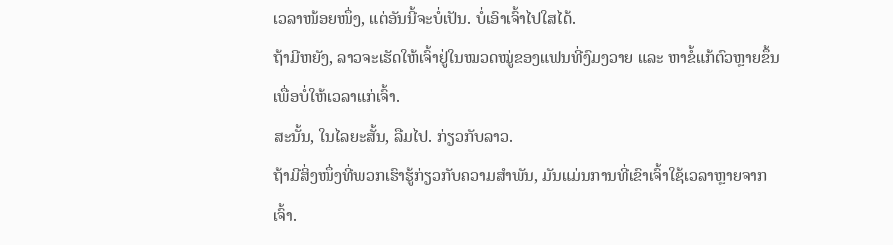ເວລາໜ້ອຍໜຶ່ງ, ແຕ່ອັນນີ້ຈະບໍ່ເປັນ. ບໍ່ເອົາເຈົ້າໄປໃສໄດ້.
ຖ້າມີຫຍັງ, ລາວຈະເຮັດໃຫ້ເຈົ້າຢູ່ໃນໝວດໝູ່ຂອງແຟນທີ່ງົມງວາຍ ແລະ ຫາຂໍ້ແກ້ຕົວຫຼາຍຂຶ້ນເພື່ອບໍ່ໃຫ້ເວລາແກ່ເຈົ້າ.
ສະນັ້ນ, ໃນໄລຍະສັ້ນ, ລືມໄປ. ກ່ຽວກັບລາວ.
ຖ້າມີສິ່ງໜຶ່ງທີ່ພວກເຮົາຮູ້ກ່ຽວກັບຄວາມສຳພັນ, ມັນແມ່ນການທີ່ເຂົາເຈົ້າໃຊ້ເວລາຫຼາຍຈາກເຈົ້າ.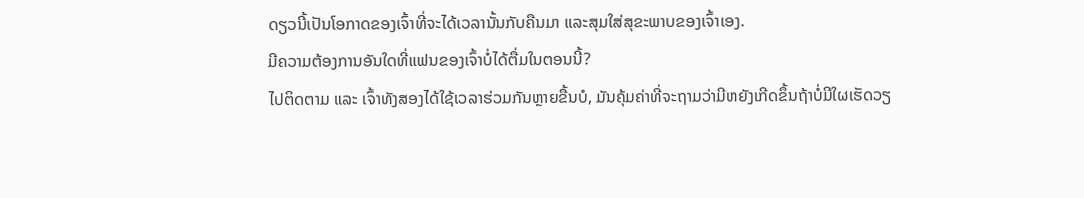ດຽວນີ້ເປັນໂອກາດຂອງເຈົ້າທີ່ຈະໄດ້ເວລານັ້ນກັບຄືນມາ ແລະສຸມໃສ່ສຸຂະພາບຂອງເຈົ້າເອງ.
ມີຄວາມຕ້ອງການອັນໃດທີ່ແຟນຂອງເຈົ້າບໍ່ໄດ້ຕື່ມໃນຕອນນີ້?
ໄປຕິດຕາມ ແລະ ເຈົ້າທັງສອງໄດ້ໃຊ້ເວລາຮ່ວມກັນຫຼາຍຂື້ນບໍ, ມັນຄຸ້ມຄ່າທີ່ຈະຖາມວ່າມີຫຍັງເກີດຂຶ້ນຖ້າບໍ່ມີໃຜເຮັດວຽ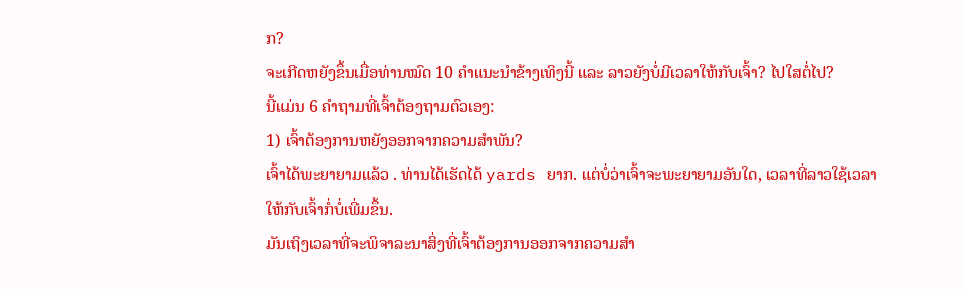ກ?
ຈະເກີດຫຍັງຂຶ້ນເມື່ອທ່ານໝົດ 10 ຄຳແນະນຳຂ້າງເທິງນີ້ ແລະ ລາວຍັງບໍ່ມີເວລາໃຫ້ກັບເຈົ້າ? ໄປໃສຕໍ່ໄປ?
ນີ້ແມ່ນ 6 ຄຳຖາມທີ່ເຈົ້າຕ້ອງຖາມຕົວເອງ:
1) ເຈົ້າຕ້ອງການຫຍັງອອກຈາກຄວາມສຳພັນ?
ເຈົ້າໄດ້ພະຍາຍາມແລ້ວ . ທ່ານໄດ້ເຮັດໄດ້ yards ຍາກ. ແຕ່ບໍ່ວ່າເຈົ້າຈະພະຍາຍາມອັນໃດ, ເວລາທີ່ລາວໃຊ້ເວລາໃຫ້ກັບເຈົ້າກໍ່ບໍ່ເພີ່ມຂຶ້ນ.
ມັນເຖິງເວລາທີ່ຈະພິຈາລະນາສິ່ງທີ່ເຈົ້າຕ້ອງການອອກຈາກຄວາມສຳ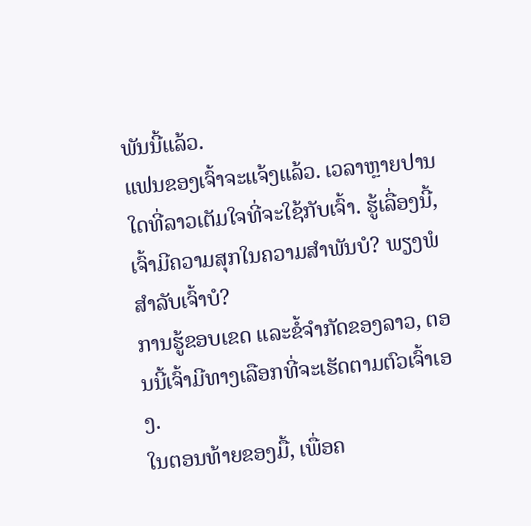ພັນນີ້ແລ້ວ.
ແຟນຂອງເຈົ້າຈະແຈ້ງແລ້ວ. ເວລາຫຼາຍປານໃດທີ່ລາວເຕັມໃຈທີ່ຈະໃຊ້ກັບເຈົ້າ. ຮູ້ເລື່ອງນີ້, ເຈົ້າມີຄວາມສຸກໃນຄວາມສໍາພັນບໍ? ພຽງພໍສຳລັບເຈົ້າບໍ?
ການຮູ້ຂອບເຂດ ແລະຂໍ້ຈຳກັດຂອງລາວ, ຕອນນີ້ເຈົ້າມີທາງເລືອກທີ່ຈະເຮັດຕາມຕົວເຈົ້າເອງ.
ໃນຕອນທ້າຍຂອງມື້, ເພື່ອຄ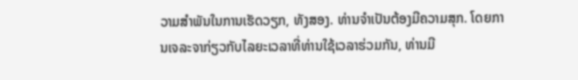ວາມສຳພັນໃນການເຮັດວຽກ, ທັງສອງ. ທ່ານຈໍາເປັນຕ້ອງມີຄວາມສຸກ. ໂດຍການເຈລະຈາກ່ຽວກັບໄລຍະເວລາທີ່ທ່ານໃຊ້ເວລາຮ່ວມກັນ, ທ່ານມີ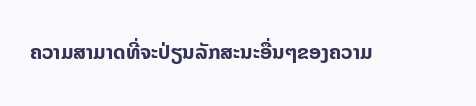ຄວາມສາມາດທີ່ຈະປ່ຽນລັກສະນະອື່ນໆຂອງຄວາມ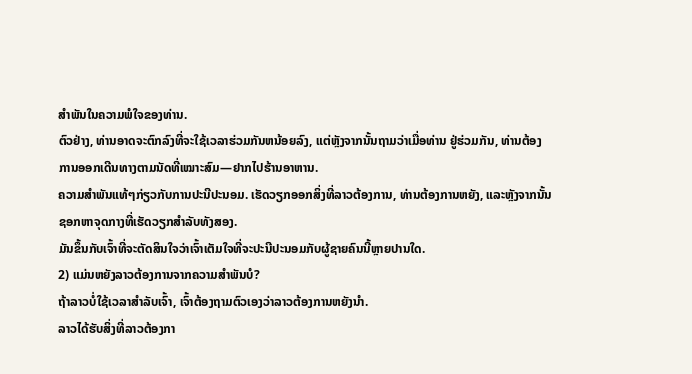ສໍາພັນໃນຄວາມພໍໃຈຂອງທ່ານ.
ຕົວຢ່າງ, ທ່ານອາດຈະຕົກລົງທີ່ຈະໃຊ້ເວລາຮ່ວມກັນຫນ້ອຍລົງ, ແຕ່ຫຼັງຈາກນັ້ນຖາມວ່າເມື່ອທ່ານ ຢູ່ຮ່ວມກັນ, ທ່ານຕ້ອງການອອກເດີນທາງຕາມນັດທີ່ເໝາະສົມ—ຢາກໄປຮ້ານອາຫານ.
ຄວາມສຳພັນແທ້ໆກ່ຽວກັບການປະນີປະນອມ. ເຮັດວຽກອອກສິ່ງທີ່ລາວຕ້ອງການ, ທ່ານຕ້ອງການຫຍັງ, ແລະຫຼັງຈາກນັ້ນຊອກຫາຈຸດກາງທີ່ເຮັດວຽກສໍາລັບທັງສອງ.
ມັນຂຶ້ນກັບເຈົ້າທີ່ຈະຕັດສິນໃຈວ່າເຈົ້າເຕັມໃຈທີ່ຈະປະນີປະນອມກັບຜູ້ຊາຍຄົນນີ້ຫຼາຍປານໃດ.
2) ແມ່ນຫຍັງລາວຕ້ອງການຈາກຄວາມສຳພັນບໍ?
ຖ້າລາວບໍ່ໃຊ້ເວລາສຳລັບເຈົ້າ, ເຈົ້າຕ້ອງຖາມຕົວເອງວ່າລາວຕ້ອງການຫຍັງນຳ.
ລາວໄດ້ຮັບສິ່ງທີ່ລາວຕ້ອງກາ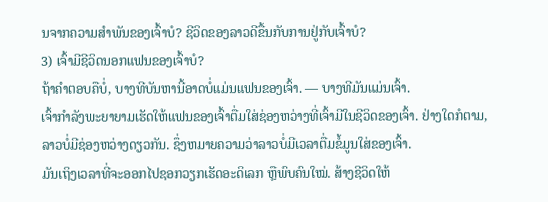ນຈາກຄວາມສຳພັນຂອງເຈົ້າບໍ? ຊີວິດຂອງລາວດີຂື້ນກັບການຢູ່ກັບເຈົ້າບໍ?
3) ເຈົ້າມີຊີວິດນອກແຟນຂອງເຈົ້າບໍ?
ຖ້າຄຳຕອບຄືບໍ່, ບາງທີບັນຫານີ້ອາດບໍ່ແມ່ນແຟນຂອງເຈົ້າ. — ບາງທີມັນແມ່ນເຈົ້າ.
ເຈົ້າກຳລັງພະຍາຍາມເຮັດໃຫ້ແຟນຂອງເຈົ້າຕື່ມໃສ່ຊ່ອງຫວ່າງທີ່ເຈົ້າມີໃນຊີວິດຂອງເຈົ້າ. ຢ່າງໃດກໍຕາມ, ລາວບໍ່ມີຊ່ອງຫວ່າງດຽວກັນ. ຊຶ່ງຫມາຍຄວາມວ່າລາວບໍ່ມີເວລາຕື່ມຂໍ້ມູນໃສ່ຂອງເຈົ້າ.
ມັນເຖິງເວລາທີ່ຈະອອກໄປຊອກວຽກເຮັດອະດິເລກ ຫຼືພົບຄົນໃໝ່. ສ້າງຊີວິດໃຫ້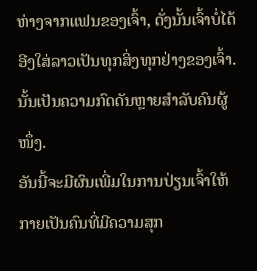ຫ່າງຈາກແຟນຂອງເຈົ້າ, ດັ່ງນັ້ນເຈົ້າບໍ່ໄດ້ອີງໃສ່ລາວເປັນທຸກສິ່ງທຸກຢ່າງຂອງເຈົ້າ. ນັ້ນເປັນຄວາມກົດດັນຫຼາຍສຳລັບຄົນຜູ້ໜຶ່ງ.
ອັນນີ້ຈະມີຜົນເພີ່ມໃນການປ່ຽນເຈົ້າໃຫ້ກາຍເປັນຄົນທີ່ມີຄວາມສຸກ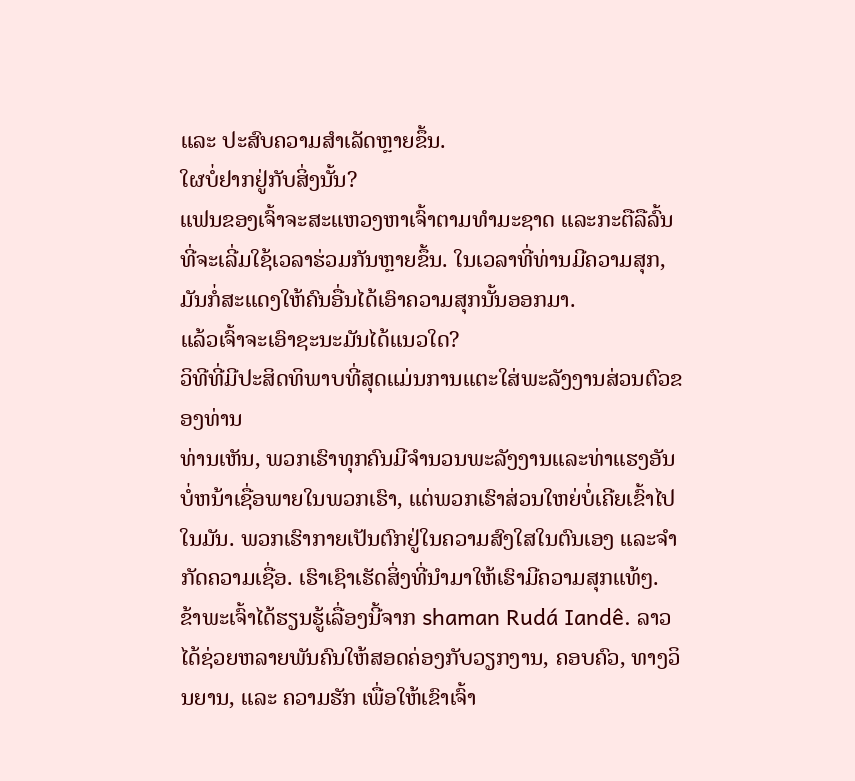ແລະ ປະສົບຄວາມສຳເລັດຫຼາຍຂຶ້ນ.
ໃຜບໍ່ຢາກຢູ່ກັບສິ່ງນັ້ນ?
ແຟນຂອງເຈົ້າຈະສະແຫວງຫາເຈົ້າຕາມທຳມະຊາດ ແລະກະຕືລືລົ້ນທີ່ຈະເລີ່ມໃຊ້ເວລາຮ່ວມກັນຫຼາຍຂຶ້ນ. ໃນເວລາທີ່ທ່ານມີຄວາມສຸກ, ມັນກໍ່ສະແດງໃຫ້ຄົນອື່ນໄດ້ເອົາຄວາມສຸກນັ້ນອອກມາ.
ແລ້ວເຈົ້າຈະເອົາຊະນະມັນໄດ້ແນວໃດ?
ວິທີທີ່ມີປະສິດທິພາບທີ່ສຸດແມ່ນການແຕະໃສ່ພະລັງງານສ່ວນຕົວຂອງທ່ານ
ທ່ານເຫັນ, ພວກເຮົາທຸກຄົນມີຈໍານວນພະລັງງານແລະທ່າແຮງອັນບໍ່ຫນ້າເຊື່ອພາຍໃນພວກເຮົາ, ແຕ່ພວກເຮົາສ່ວນໃຫຍ່ບໍ່ເຄີຍເຂົ້າໄປໃນມັນ. ພວກເຮົາກາຍເປັນຕົກຢູ່ໃນຄວາມສົງໃສໃນຕົນເອງ ແລະຈໍາກັດຄວາມເຊື່ອ. ເຮົາເຊົາເຮັດສິ່ງທີ່ນຳມາໃຫ້ເຮົາມີຄວາມສຸກແທ້ໆ.
ຂ້າພະເຈົ້າໄດ້ຮຽນຮູ້ເລື່ອງນີ້ຈາກ shaman Rudá Iandê. ລາວໄດ້ຊ່ວຍຫລາຍພັນຄົນໃຫ້ສອດຄ່ອງກັບວຽກງານ, ຄອບຄົວ, ທາງວິນຍານ, ແລະ ຄວາມຮັກ ເພື່ອໃຫ້ເຂົາເຈົ້າ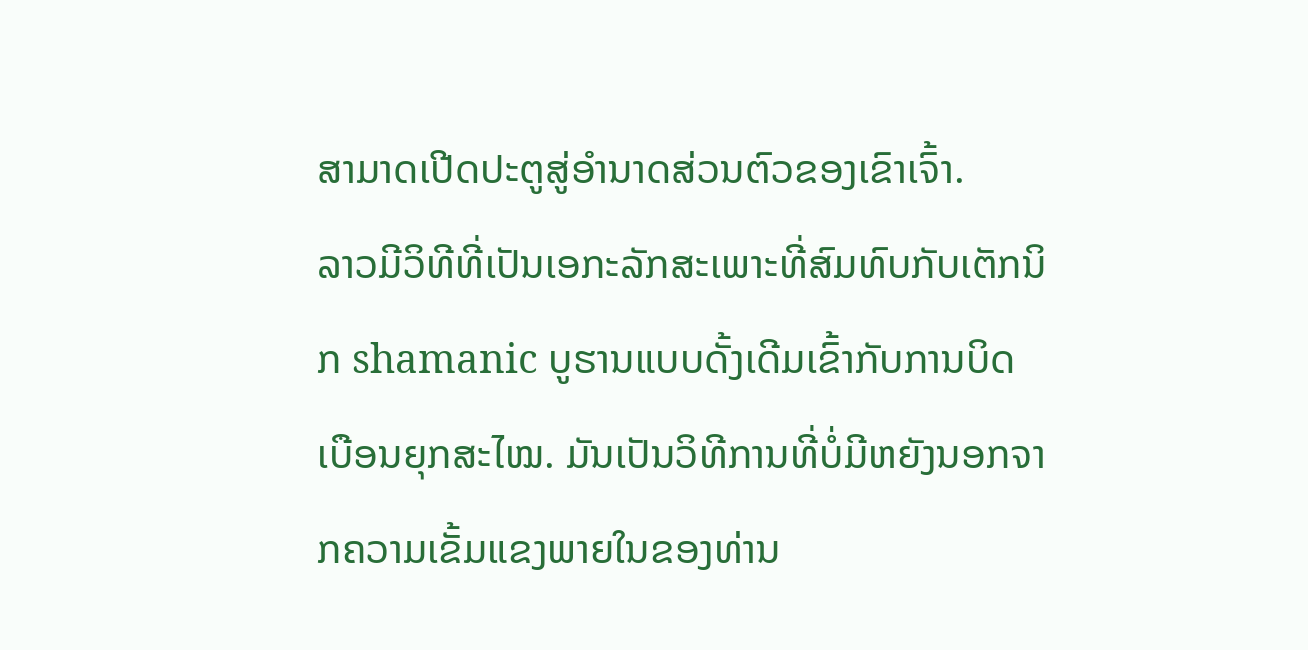ສາມາດເປີດປະຕູສູ່ອຳນາດສ່ວນຕົວຂອງເຂົາເຈົ້າ.
ລາວມີວິທີທີ່ເປັນເອກະລັກສະເພາະທີ່ສົມທົບກັບເຕັກນິກ shamanic ບູຮານແບບດັ້ງເດີມເຂົ້າກັບການບິດເບືອນຍຸກສະໄໝ. ມັນເປັນວິທີການທີ່ບໍ່ມີຫຍັງນອກຈາກຄວາມເຂັ້ມແຂງພາຍໃນຂອງທ່ານ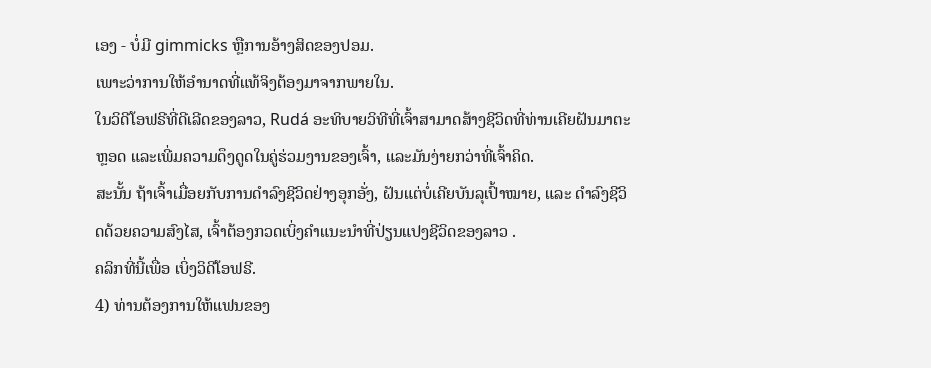ເອງ - ບໍ່ມີ gimmicks ຫຼືການອ້າງສິດຂອງປອມ.
ເພາະວ່າການໃຫ້ອຳນາດທີ່ແທ້ຈິງຕ້ອງມາຈາກພາຍໃນ.
ໃນວິດີໂອຟຣີທີ່ດີເລີດຂອງລາວ, Rudá ອະທິບາຍວິທີທີ່ເຈົ້າສາມາດສ້າງຊີວິດທີ່ທ່ານເຄີຍຝັນມາຕະຫຼອດ ແລະເພີ່ມຄວາມດຶງດູດໃນຄູ່ຮ່ວມງານຂອງເຈົ້າ, ແລະມັນງ່າຍກວ່າທີ່ເຈົ້າຄິດ.
ສະນັ້ນ ຖ້າເຈົ້າເມື່ອຍກັບການດຳລົງຊີວິດຢ່າງອຸກອັ່ງ, ຝັນແຕ່ບໍ່ເຄີຍບັນລຸເປົ້າໝາຍ, ແລະ ດຳລົງຊີວິດດ້ວຍຄວາມສົງໄສ, ເຈົ້າຕ້ອງກວດເບິ່ງຄຳແນະນຳທີ່ປ່ຽນແປງຊີວິດຂອງລາວ .
ຄລິກທີ່ນີ້ເພື່ອ ເບິ່ງວິດີໂອຟຣີ.
4) ທ່ານຕ້ອງການໃຫ້ແຟນຂອງ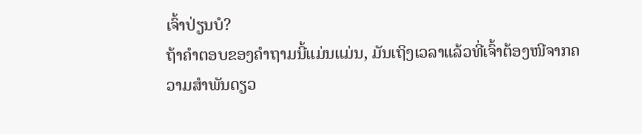ເຈົ້າປ່ຽນບໍ?
ຖ້າຄຳຕອບຂອງຄຳຖາມນີ້ແມ່ນແມ່ນ, ມັນເຖິງເວລາແລ້ວທີ່ເຈົ້າຕ້ອງໜີຈາກຄວາມສຳພັນດຽວ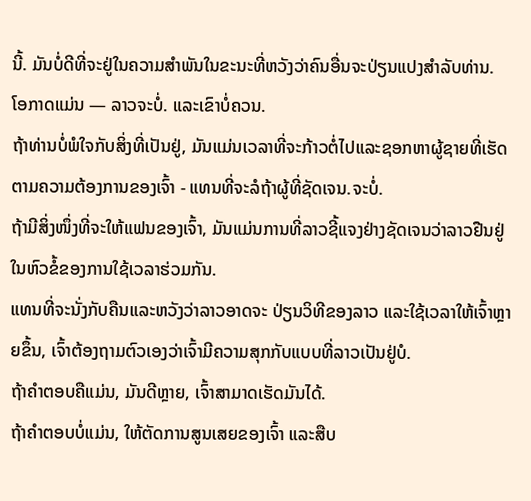ນີ້. ມັນບໍ່ດີທີ່ຈະຢູ່ໃນຄວາມສໍາພັນໃນຂະນະທີ່ຫວັງວ່າຄົນອື່ນຈະປ່ຽນແປງສໍາລັບທ່ານ.
ໂອກາດແມ່ນ — ລາວຈະບໍ່. ແລະເຂົາບໍ່ຄວນ.
ຖ້າທ່ານບໍ່ພໍໃຈກັບສິ່ງທີ່ເປັນຢູ່, ມັນແມ່ນເວລາທີ່ຈະກ້າວຕໍ່ໄປແລະຊອກຫາຜູ້ຊາຍທີ່ເຮັດຕາມຄວາມຕ້ອງການຂອງເຈົ້າ - ແທນທີ່ຈະລໍຖ້າຜູ້ທີ່ຊັດເຈນ.ຈະບໍ່.
ຖ້າມີສິ່ງໜຶ່ງທີ່ຈະໃຫ້ແຟນຂອງເຈົ້າ, ມັນແມ່ນການທີ່ລາວຊີ້ແຈງຢ່າງຊັດເຈນວ່າລາວຢືນຢູ່ໃນຫົວຂໍ້ຂອງການໃຊ້ເວລາຮ່ວມກັນ.
ແທນທີ່ຈະນັ່ງກັບຄືນແລະຫວັງວ່າລາວອາດຈະ ປ່ຽນວິທີຂອງລາວ ແລະໃຊ້ເວລາໃຫ້ເຈົ້າຫຼາຍຂຶ້ນ, ເຈົ້າຕ້ອງຖາມຕົວເອງວ່າເຈົ້າມີຄວາມສຸກກັບແບບທີ່ລາວເປັນຢູ່ບໍ.
ຖ້າຄຳຕອບຄືແມ່ນ, ມັນດີຫຼາຍ, ເຈົ້າສາມາດເຮັດມັນໄດ້.
ຖ້າຄຳຕອບບໍ່ແມ່ນ, ໃຫ້ຕັດການສູນເສຍຂອງເຈົ້າ ແລະສືບ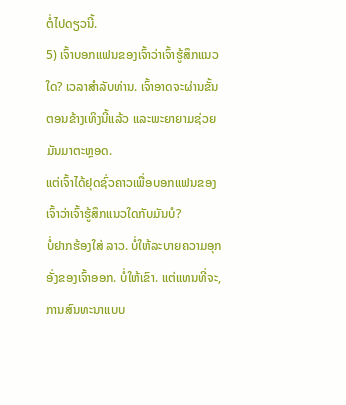ຕໍ່ໄປດຽວນີ້.
5) ເຈົ້າບອກແຟນຂອງເຈົ້າວ່າເຈົ້າຮູ້ສຶກແນວໃດ? ເວລາສໍາລັບທ່ານ. ເຈົ້າອາດຈະຜ່ານຂັ້ນຕອນຂ້າງເທິງນີ້ແລ້ວ ແລະພະຍາຍາມຊ່ວຍມັນມາຕະຫຼອດ.
ແຕ່ເຈົ້າໄດ້ຢຸດຊົ່ວຄາວເພື່ອບອກແຟນຂອງເຈົ້າວ່າເຈົ້າຮູ້ສຶກແນວໃດກັບມັນບໍ?
ບໍ່ຢາກຮ້ອງໃສ່ ລາວ. ບໍ່ໃຫ້ລະບາຍຄວາມອຸກອັ່ງຂອງເຈົ້າອອກ. ບໍ່ໃຫ້ເຂົາ. ແຕ່ແທນທີ່ຈະ, ການສົນທະນາແບບ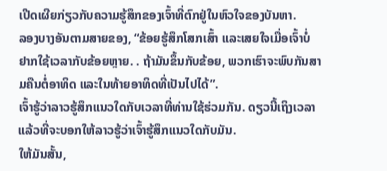ເປີດເຜີຍກ່ຽວກັບຄວາມຮູ້ສຶກຂອງເຈົ້າທີ່ຕົກຢູ່ໃນຫົວໃຈຂອງບັນຫາ.
ລອງບາງອັນຕາມສາຍຂອງ, “ຂ້ອຍຮູ້ສຶກໂສກເສົ້າ ແລະເສຍໃຈເມື່ອເຈົ້າບໍ່ຢາກໃຊ້ເວລາກັບຂ້ອຍຫຼາຍ. . ຖ້າມັນຂຶ້ນກັບຂ້ອຍ, ພວກເຮົາຈະພົບກັນສາມຄືນຕໍ່ອາທິດ ແລະໃນທ້າຍອາທິດທີ່ເປັນໄປໄດ້”.
ເຈົ້າຮູ້ວ່າລາວຮູ້ສຶກແນວໃດກັບເວລາທີ່ທ່ານໃຊ້ຮ່ວມກັນ. ດຽວນີ້ເຖິງເວລາແລ້ວທີ່ຈະບອກໃຫ້ລາວຮູ້ວ່າເຈົ້າຮູ້ສຶກແນວໃດກັບມັນ.
ໃຫ້ມັນສັ້ນ,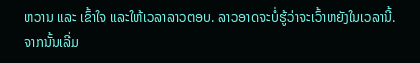ຫວານ ແລະ ເຂົ້າໃຈ ແລະໃຫ້ເວລາລາວຕອບ. ລາວອາດຈະບໍ່ຮູ້ວ່າຈະເວົ້າຫຍັງໃນເວລານີ້.
ຈາກນັ້ນເລີ່ມ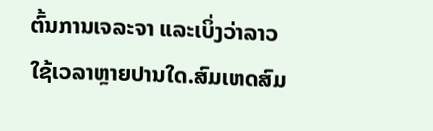ຕົ້ນການເຈລະຈາ ແລະເບິ່ງວ່າລາວໃຊ້ເວລາຫຼາຍປານໃດ.ສົມເຫດສົມ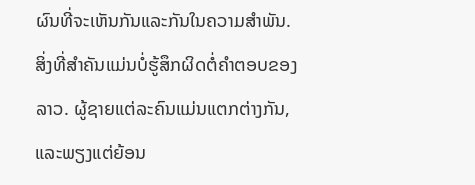ຜົນທີ່ຈະເຫັນກັນແລະກັນໃນຄວາມສໍາພັນ.
ສິ່ງທີ່ສໍາຄັນແມ່ນບໍ່ຮູ້ສຶກຜິດຕໍ່ຄໍາຕອບຂອງລາວ. ຜູ້ຊາຍແຕ່ລະຄົນແມ່ນແຕກຕ່າງກັນ, ແລະພຽງແຕ່ຍ້ອນ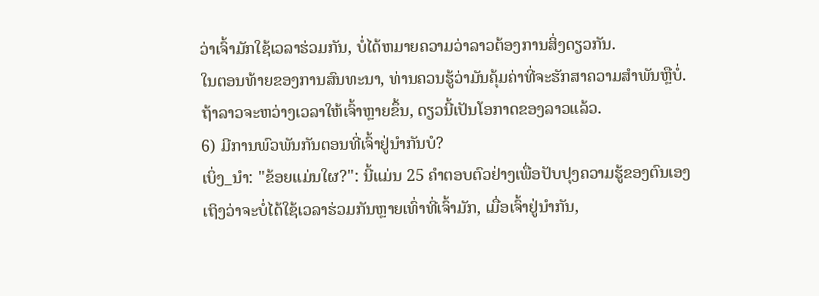ວ່າເຈົ້າມັກໃຊ້ເວລາຮ່ວມກັນ, ບໍ່ໄດ້ຫມາຍຄວາມວ່າລາວຕ້ອງການສິ່ງດຽວກັນ.
ໃນຕອນທ້າຍຂອງການສົນທະນາ, ທ່ານຄວນຮູ້ວ່າມັນຄຸ້ມຄ່າທີ່ຈະຮັກສາຄວາມສໍາພັນຫຼືບໍ່.
ຖ້າລາວຈະຫວ່າງເວລາໃຫ້ເຈົ້າຫຼາຍຂຶ້ນ, ດຽວນີ້ເປັນໂອກາດຂອງລາວແລ້ວ.
6) ມີການພົວພັນກັນຕອນທີ່ເຈົ້າຢູ່ນຳກັນບໍ?
ເບິ່ງ_ນຳ: "ຂ້ອຍແມ່ນໃຜ?": ນີ້ແມ່ນ 25 ຄໍາຕອບຕົວຢ່າງເພື່ອປັບປຸງຄວາມຮູ້ຂອງຕົນເອງ
ເຖິງວ່າຈະບໍ່ໄດ້ໃຊ້ເວລາຮ່ວມກັນຫຼາຍເທົ່າທີ່ເຈົ້າມັກ, ເມື່ອເຈົ້າຢູ່ນຳກັນ,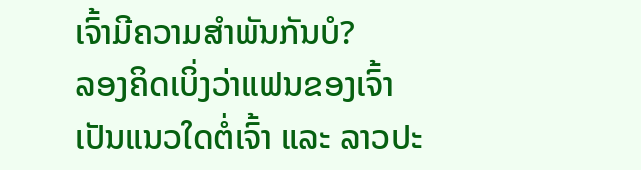ເຈົ້າມີຄວາມສໍາພັນກັນບໍ?
ລອງຄິດເບິ່ງວ່າແຟນຂອງເຈົ້າເປັນແນວໃດຕໍ່ເຈົ້າ ແລະ ລາວປະ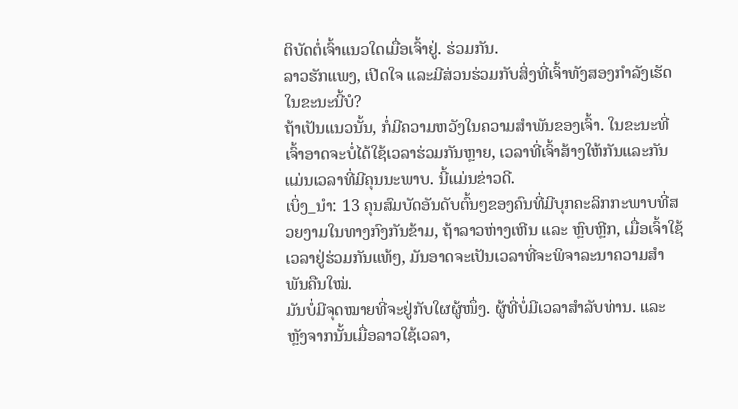ຕິບັດຕໍ່ເຈົ້າແນວໃດເມື່ອເຈົ້າຢູ່. ຮ່ວມກັນ.
ລາວຮັກແພງ, ເປີດໃຈ ແລະມີສ່ວນຮ່ວມກັບສິ່ງທີ່ເຈົ້າທັງສອງກຳລັງເຮັດໃນຂະນະນີ້ບໍ?
ຖ້າເປັນແນວນັ້ນ, ກໍ່ມີຄວາມຫວັງໃນຄວາມສຳພັນຂອງເຈົ້າ. ໃນຂະນະທີ່ເຈົ້າອາດຈະບໍ່ໄດ້ໃຊ້ເວລາຮ່ວມກັນຫຼາຍ, ເວລາທີ່ເຈົ້າສ້າງໃຫ້ກັນແລະກັນແມ່ນເວລາທີ່ມີຄຸນນະພາບ. ນີ້ແມ່ນຂ່າວດີ.
ເບິ່ງ_ນຳ: 13 ຄຸນສົມບັດອັນດັບຕົ້ນໆຂອງຄົນທີ່ມີບຸກຄະລິກກະພາບທີ່ສວຍງາມໃນທາງກົງກັນຂ້າມ, ຖ້າລາວຫ່າງເຫີນ ແລະ ຫຼົບຫຼີກ, ເມື່ອເຈົ້າໃຊ້ເວລາຢູ່ຮ່ວມກັນແທ້ໆ, ມັນອາດຈະເປັນເວລາທີ່ຈະພິຈາລະນາຄວາມສຳພັນຄືນໃໝ່.
ມັນບໍ່ມີຈຸດໝາຍທີ່ຈະຢູ່ກັບໃຜຜູ້ໜຶ່ງ. ຜູ້ທີ່ບໍ່ມີເວລາສໍາລັບທ່ານ. ແລະຫຼັງຈາກນັ້ນເມື່ອລາວໃຊ້ເວລາ,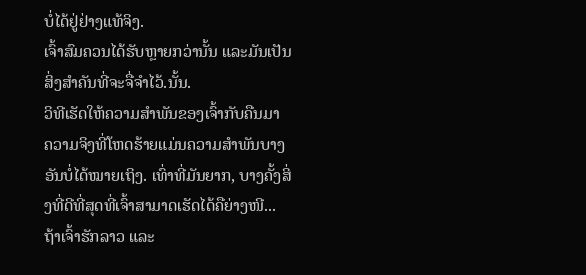ບໍ່ໄດ້ຢູ່ຢ່າງແທ້ຈິງ.
ເຈົ້າສົມຄວນໄດ້ຮັບຫຼາຍກວ່ານັ້ນ ແລະມັນເປັນສິ່ງສໍາຄັນທີ່ຈະຈື່ຈໍາໄວ້.ນັ້ນ.
ວິທີເຮັດໃຫ້ຄວາມສຳພັນຂອງເຈົ້າກັບຄືນມາ
ຄວາມຈິງທີ່ໂຫດຮ້າຍແມ່ນຄວາມສຳພັນບາງອັນບໍ່ໄດ້ໝາຍເຖິງ. ເທົ່າທີ່ມັນຍາກ, ບາງຄັ້ງສິ່ງທີ່ດີທີ່ສຸດທີ່ເຈົ້າສາມາດເຮັດໄດ້ຄືຍ່າງໜີ...
ຖ້າເຈົ້າຮັກລາວ ແລະ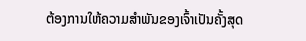ຕ້ອງການໃຫ້ຄວາມສຳພັນຂອງເຈົ້າເປັນຄັ້ງສຸດ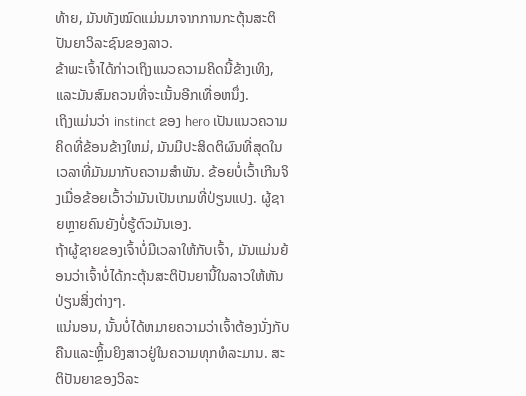ທ້າຍ, ມັນທັງໝົດແມ່ນມາຈາກການກະຕຸ້ນສະຕິປັນຍາວິລະຊົນຂອງລາວ.
ຂ້າພະເຈົ້າໄດ້ກ່າວເຖິງແນວຄວາມຄິດນີ້ຂ້າງເທິງ, ແລະມັນສົມຄວນທີ່ຈະເນັ້ນອີກເທື່ອຫນຶ່ງ.
ເຖິງແມ່ນວ່າ instinct ຂອງ hero ເປັນແນວຄວາມຄິດທີ່ຂ້ອນຂ້າງໃຫມ່, ມັນມີປະສິດຕິຜົນທີ່ສຸດໃນເວລາທີ່ມັນມາກັບຄວາມສໍາພັນ. ຂ້ອຍບໍ່ເວົ້າເກີນຈິງເມື່ອຂ້ອຍເວົ້າວ່າມັນເປັນເກມທີ່ປ່ຽນແປງ. ຜູ້ຊາຍຫຼາຍຄົນຍັງບໍ່ຮູ້ຕົວມັນເອງ.
ຖ້າຜູ້ຊາຍຂອງເຈົ້າບໍ່ມີເວລາໃຫ້ກັບເຈົ້າ, ມັນແມ່ນຍ້ອນວ່າເຈົ້າບໍ່ໄດ້ກະຕຸ້ນສະຕິປັນຍານີ້ໃນລາວໃຫ້ຫັນປ່ຽນສິ່ງຕ່າງໆ.
ແນ່ນອນ, ນັ້ນບໍ່ໄດ້ຫມາຍຄວາມວ່າເຈົ້າຕ້ອງນັ່ງກັບຄືນແລະຫຼິ້ນຍິງສາວຢູ່ໃນຄວາມທຸກທໍລະມານ. ສະຕິປັນຍາຂອງວິລະ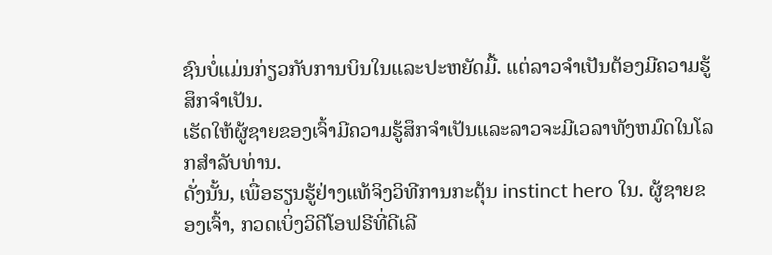ຊົນບໍ່ແມ່ນກ່ຽວກັບການບິນໃນແລະປະຫຍັດມື້. ແຕ່ລາວຈໍາເປັນຕ້ອງມີຄວາມຮູ້ສຶກຈໍາເປັນ.
ເຮັດໃຫ້ຜູ້ຊາຍຂອງເຈົ້າມີຄວາມຮູ້ສຶກຈໍາເປັນແລະລາວຈະມີເວລາທັງຫມົດໃນໂລກສໍາລັບທ່ານ.
ດັ່ງນັ້ນ, ເພື່ອຮຽນຮູ້ຢ່າງແທ້ຈິງວິທີການກະຕຸ້ນ instinct hero ໃນ. ຜູ້ຊາຍຂອງເຈົ້າ, ກວດເບິ່ງວິດີໂອຟຣີທີ່ດີເລີ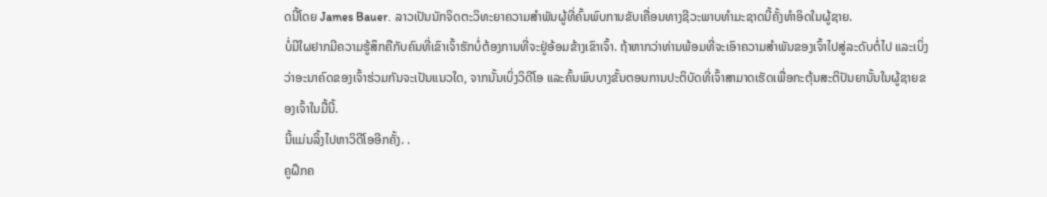ດນີ້ໂດຍ James Bauer. ລາວເປັນນັກຈິດຕະວິທະຍາຄວາມສໍາພັນຜູ້ທີ່ຄົ້ນພົບການຂັບເຄື່ອນທາງຊີວະພາບທໍາມະຊາດນີ້ຄັ້ງທໍາອິດໃນຜູ້ຊາຍ.
ບໍ່ມີໃຜຢາກມີຄວາມຮູ້ສຶກຄືກັບຄົນທີ່ເຂົາເຈົ້າຮັກບໍ່ຕ້ອງການທີ່ຈະຢູ່ອ້ອມຂ້າງເຂົາເຈົ້າ. ຖ້າຫາກວ່າທ່ານພ້ອມທີ່ຈະເອົາຄວາມສໍາພັນຂອງເຈົ້າໄປສູ່ລະດັບຕໍ່ໄປ ແລະເບິ່ງວ່າອະນາຄົດຂອງເຈົ້າຮ່ວມກັນຈະເປັນແນວໃດ, ຈາກນັ້ນເບິ່ງວິດີໂອ ແລະຄົ້ນພົບບາງຂັ້ນຕອນການປະຕິບັດທີ່ເຈົ້າສາມາດເຮັດເພື່ອກະຕຸ້ນສະຕິປັນຍານັ້ນໃນຜູ້ຊາຍຂອງເຈົ້າໃນມື້ນີ້.
ນີ້ແມ່ນລິ້ງໄປຫາວິດີໂອອີກຄັ້ງ. .
ຄູຝຶກຄ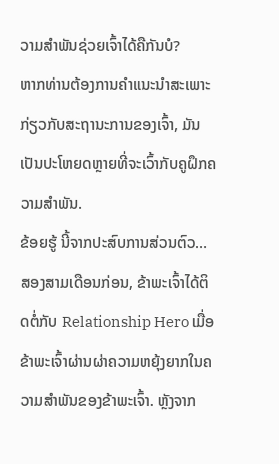ວາມສຳພັນຊ່ວຍເຈົ້າໄດ້ຄືກັນບໍ?
ຫາກທ່ານຕ້ອງການຄຳແນະນຳສະເພາະກ່ຽວກັບສະຖານະການຂອງເຈົ້າ, ມັນເປັນປະໂຫຍດຫຼາຍທີ່ຈະເວົ້າກັບຄູຝຶກຄວາມສຳພັນ.
ຂ້ອຍຮູ້ ນີ້ຈາກປະສົບການສ່ວນຕົວ…
ສອງສາມເດືອນກ່ອນ, ຂ້າພະເຈົ້າໄດ້ຕິດຕໍ່ກັບ Relationship Hero ເມື່ອຂ້າພະເຈົ້າຜ່ານຜ່າຄວາມຫຍຸ້ງຍາກໃນຄວາມສຳພັນຂອງຂ້າພະເຈົ້າ. ຫຼັງຈາກ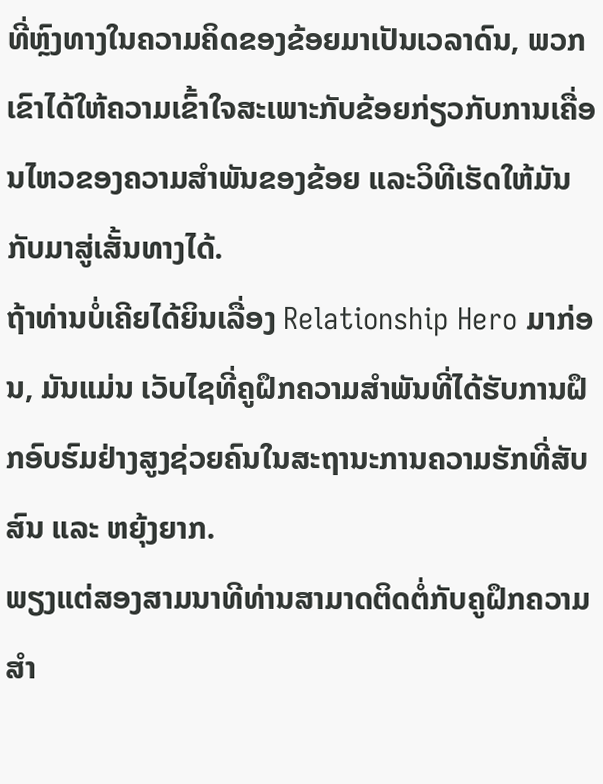ທີ່ຫຼົງທາງໃນຄວາມຄິດຂອງຂ້ອຍມາເປັນເວລາດົນ, ພວກເຂົາໄດ້ໃຫ້ຄວາມເຂົ້າໃຈສະເພາະກັບຂ້ອຍກ່ຽວກັບການເຄື່ອນໄຫວຂອງຄວາມສຳພັນຂອງຂ້ອຍ ແລະວິທີເຮັດໃຫ້ມັນກັບມາສູ່ເສັ້ນທາງໄດ້.
ຖ້າທ່ານບໍ່ເຄີຍໄດ້ຍິນເລື່ອງ Relationship Hero ມາກ່ອນ, ມັນແມ່ນ ເວັບໄຊທີ່ຄູຝຶກຄວາມສຳພັນທີ່ໄດ້ຮັບການຝຶກອົບຮົມຢ່າງສູງຊ່ວຍຄົນໃນສະຖານະການຄວາມຮັກທີ່ສັບສົນ ແລະ ຫຍຸ້ງຍາກ.
ພຽງແຕ່ສອງສາມນາທີທ່ານສາມາດຕິດຕໍ່ກັບຄູຝຶກຄວາມສຳ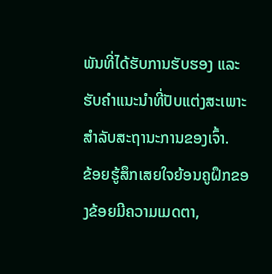ພັນທີ່ໄດ້ຮັບການຮັບຮອງ ແລະ ຮັບຄຳແນະນຳທີ່ປັບແຕ່ງສະເພາະສຳລັບສະຖານະການຂອງເຈົ້າ.
ຂ້ອຍຮູ້ສຶກເສຍໃຈຍ້ອນຄູຝຶກຂອງຂ້ອຍມີຄວາມເມດຕາ,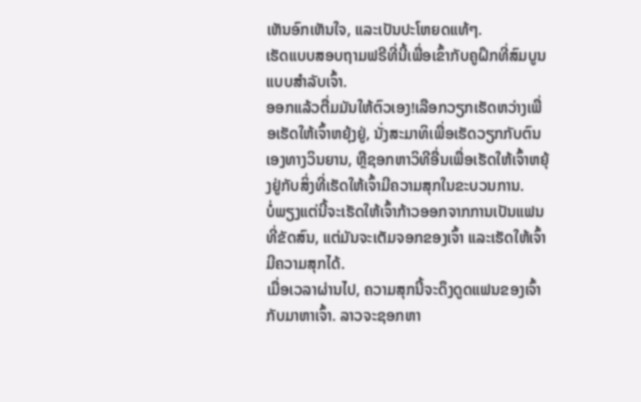ເຫັນອົກເຫັນໃຈ, ແລະເປັນປະໂຫຍດແທ້ໆ.
ເຮັດແບບສອບຖາມຟຣີທີ່ນີ້ເພື່ອເຂົ້າກັບຄູຝຶກທີ່ສົມບູນແບບສຳລັບເຈົ້າ.
ອອກແລ້ວຕື່ມມັນໃຫ້ຕົວເອງ!ເລືອກວຽກເຮັດຫວ່າງເພື່ອເຮັດໃຫ້ເຈົ້າຫຍຸ້ງຢູ່, ນັ່ງສະມາທິເພື່ອເຮັດວຽກກັບຕົນເອງທາງວິນຍານ, ຫຼືຊອກຫາວິທີອື່ນເພື່ອເຮັດໃຫ້ເຈົ້າຫຍຸ້ງຢູ່ກັບສິ່ງທີ່ເຮັດໃຫ້ເຈົ້າມີຄວາມສຸກໃນຂະບວນການ.
ບໍ່ພຽງແຕ່ນີ້ຈະເຮັດໃຫ້ເຈົ້າກ້າວອອກຈາກການເປັນແຟນທີ່ຂັດສົນ, ແຕ່ມັນຈະເຕັມຈອກຂອງເຈົ້າ ແລະເຮັດໃຫ້ເຈົ້າມີຄວາມສຸກໄດ້.
ເມື່ອເວລາຜ່ານໄປ, ຄວາມສຸກນີ້ຈະດຶງດູດແຟນຂອງເຈົ້າກັບມາຫາເຈົ້າ. ລາວຈະຊອກຫາ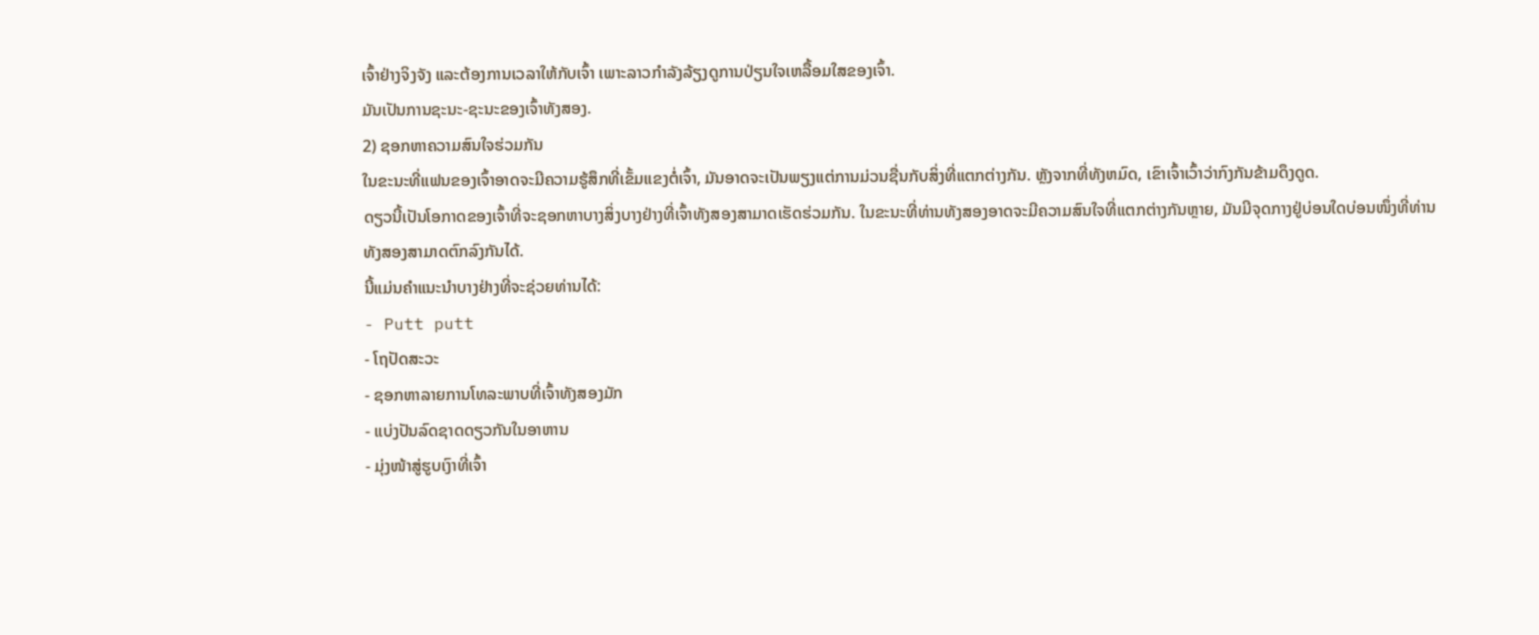ເຈົ້າຢ່າງຈິງຈັງ ແລະຕ້ອງການເວລາໃຫ້ກັບເຈົ້າ ເພາະລາວກຳລັງລ້ຽງດູການປ່ຽນໃຈເຫລື້ອມໃສຂອງເຈົ້າ.
ມັນເປັນການຊະນະ-ຊະນະຂອງເຈົ້າທັງສອງ.
2) ຊອກຫາຄວາມສົນໃຈຮ່ວມກັນ
ໃນຂະນະທີ່ແຟນຂອງເຈົ້າອາດຈະມີຄວາມຮູ້ສຶກທີ່ເຂັ້ມແຂງຕໍ່ເຈົ້າ, ມັນອາດຈະເປັນພຽງແຕ່ການມ່ວນຊື່ນກັບສິ່ງທີ່ແຕກຕ່າງກັນ. ຫຼັງຈາກທີ່ທັງຫມົດ, ເຂົາເຈົ້າເວົ້າວ່າກົງກັນຂ້າມດຶງດູດ.
ດຽວນີ້ເປັນໂອກາດຂອງເຈົ້າທີ່ຈະຊອກຫາບາງສິ່ງບາງຢ່າງທີ່ເຈົ້າທັງສອງສາມາດເຮັດຮ່ວມກັນ. ໃນຂະນະທີ່ທ່ານທັງສອງອາດຈະມີຄວາມສົນໃຈທີ່ແຕກຕ່າງກັນຫຼາຍ, ມັນມີຈຸດກາງຢູ່ບ່ອນໃດບ່ອນໜຶ່ງທີ່ທ່ານທັງສອງສາມາດຕົກລົງກັນໄດ້.
ນີ້ແມ່ນຄຳແນະນຳບາງຢ່າງທີ່ຈະຊ່ວຍທ່ານໄດ້:
- Putt putt
- ໂຖປັດສະວະ
- ຊອກຫາລາຍການໂທລະພາບທີ່ເຈົ້າທັງສອງມັກ
- ແບ່ງປັນລົດຊາດດຽວກັນໃນອາຫານ
- ມຸ່ງໜ້າສູ່ຮູບເງົາທີ່ເຈົ້າ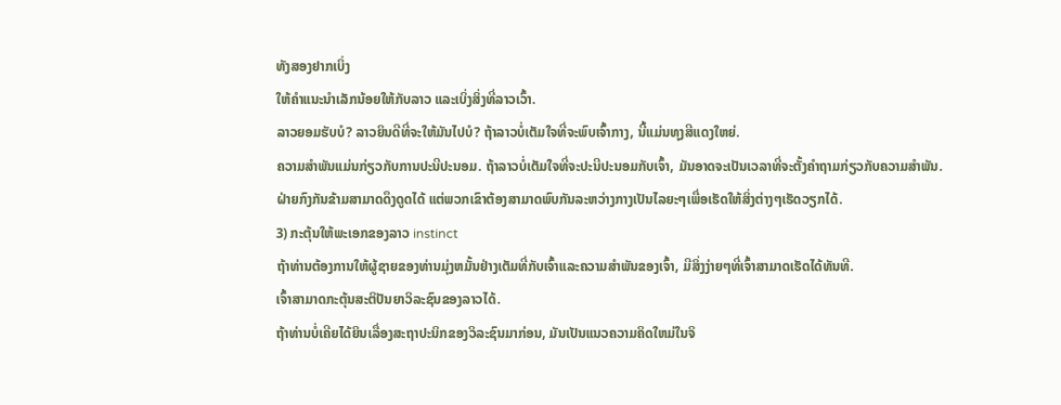ທັງສອງຢາກເບິ່ງ
ໃຫ້ຄຳແນະນຳເລັກນ້ອຍໃຫ້ກັບລາວ ແລະເບິ່ງສິ່ງທີ່ລາວເວົ້າ.
ລາວຍອມຮັບບໍ? ລາວຍິນດີທີ່ຈະໃຫ້ມັນໄປບໍ? ຖ້າລາວບໍ່ເຕັມໃຈທີ່ຈະພົບເຈົ້າກາງ, ນີ້ແມ່ນທຸງສີແດງໃຫຍ່.
ຄວາມສໍາພັນແມ່ນກ່ຽວກັບການປະນີປະນອມ. ຖ້າລາວບໍ່ເຕັມໃຈທີ່ຈະປະນີປະນອມກັບເຈົ້າ, ມັນອາດຈະເປັນເວລາທີ່ຈະຕັ້ງຄໍາຖາມກ່ຽວກັບຄວາມສຳພັນ.
ຝ່າຍກົງກັນຂ້າມສາມາດດຶງດູດໄດ້ ແຕ່ພວກເຂົາຕ້ອງສາມາດພົບກັນລະຫວ່າງກາງເປັນໄລຍະໆເພື່ອເຮັດໃຫ້ສິ່ງຕ່າງໆເຮັດວຽກໄດ້.
3) ກະຕຸ້ນໃຫ້ພະເອກຂອງລາວ instinct
ຖ້າທ່ານຕ້ອງການໃຫ້ຜູ້ຊາຍຂອງທ່ານມຸ່ງຫມັ້ນຢ່າງເຕັມທີ່ກັບເຈົ້າແລະຄວາມສໍາພັນຂອງເຈົ້າ, ມີສິ່ງງ່າຍໆທີ່ເຈົ້າສາມາດເຮັດໄດ້ທັນທີ.
ເຈົ້າສາມາດກະຕຸ້ນສະຕິປັນຍາວິລະຊົນຂອງລາວໄດ້.
ຖ້າທ່ານບໍ່ເຄີຍໄດ້ຍິນເລື່ອງສະຖາປະນິກຂອງວິລະຊົນມາກ່ອນ, ມັນເປັນແນວຄວາມຄິດໃຫມ່ໃນຈິ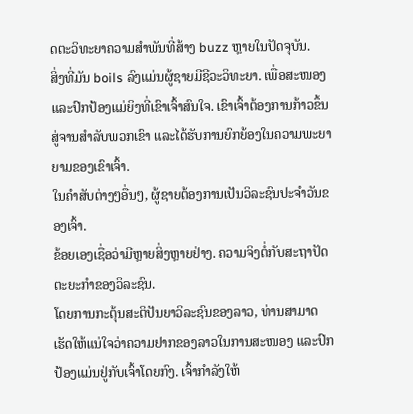ດຕະວິທະຍາຄວາມສໍາພັນທີ່ສ້າງ buzz ຫຼາຍໃນປັດຈຸບັນ.
ສິ່ງທີ່ມັນ boils ລົງແມ່ນຜູ້ຊາຍມີຊີວະວິທະຍາ. ເພື່ອສະໜອງ ແລະປົກປ້ອງແມ່ຍິງທີ່ເຂົາເຈົ້າສົນໃຈ. ເຂົາເຈົ້າຕ້ອງການກ້າວຂຶ້ນສູ່ຈານສໍາລັບພວກເຂົາ ແລະໄດ້ຮັບການຍົກຍ້ອງໃນຄວາມພະຍາຍາມຂອງເຂົາເຈົ້າ.
ໃນຄໍາສັບຕ່າງໆອື່ນໆ, ຜູ້ຊາຍຕ້ອງການເປັນວິລະຊົນປະຈໍາວັນຂອງເຈົ້າ.
ຂ້ອຍເອງເຊື່ອວ່າມີຫຼາຍສິ່ງຫຼາຍຢ່າງ. ຄວາມຈິງຕໍ່ກັບສະຖາປັດຕະຍະກຳຂອງວິລະຊົນ.
ໂດຍການກະຕຸ້ນສະຕິປັນຍາວິລະຊົນຂອງລາວ, ທ່ານສາມາດເຮັດໃຫ້ແນ່ໃຈວ່າຄວາມຢາກຂອງລາວໃນການສະໜອງ ແລະປົກປ້ອງແມ່ນຢູ່ກັບເຈົ້າໂດຍກົງ. ເຈົ້າກໍາລັງໃຫ້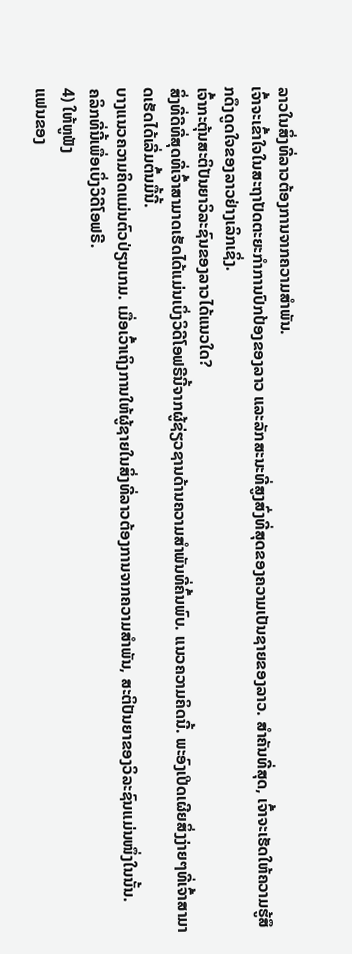ລາວໃນສິ່ງທີ່ລາວຕ້ອງການຈາກຄວາມສຳພັນ.
ເຈົ້າຈະເຂົ້າໃຈໃນສະຖາປັດຕະຍະກຳການປົກປ້ອງຂອງລາວ ແລະລັກສະນະທີ່ສູງສົ່ງທີ່ສຸດຂອງຄວາມເປັນຊາຍຂອງລາວ. ສຳຄັນທີ່ສຸດ, ເຈົ້າຈະເຮັດໃຫ້ຄວາມຮູ້ສຶກດຶງດູດໃຈຂອງລາວຢ່າງເລິກເຊິ່ງ.
ເຈົ້າກະຕຸ້ນສະຕິປັນຍາວິລະຊົນຂອງລາວໄດ້ແນວໃດ?
ສິ່ງທີ່ດີທີ່ສຸດທີ່ເຈົ້າສາມາດເຮັດໄດ້ແມ່ນເບິ່ງວິດີໂອຟຣີນີ້ຈາກຜູ້ຊ່ຽວຊານດ້ານຄວາມສໍາພັນທີ່ຄົ້ນພົບ. ແນວຄວາມຄິດນີ້. ພະອົງເປີດເຜີຍສິ່ງງ່າຍໆທີ່ເຈົ້າສາມາດເຮັດໄດ້ເລີ່ມຕົ້ນມື້ນີ້.
ບາງແນວຄວາມຄິດແມ່ນຕົວປ່ຽນເກມ. ເມື່ອເວົ້າເຖິງການໃຫ້ຜູ້ຊາຍໃນສິ່ງທີ່ລາວຕ້ອງການຈາກຄວາມສຳພັນ, ສະຕິປັນຍາຂອງວິລະຊົນແມ່ນໜຶ່ງໃນນັ້ນ.
ຄລິກທີ່ນີ້ເພື່ອເບິ່ງວິດີໂອຟຣີ.
4) ໃຫ້ຫູຟັງ
ແຟນຂອງ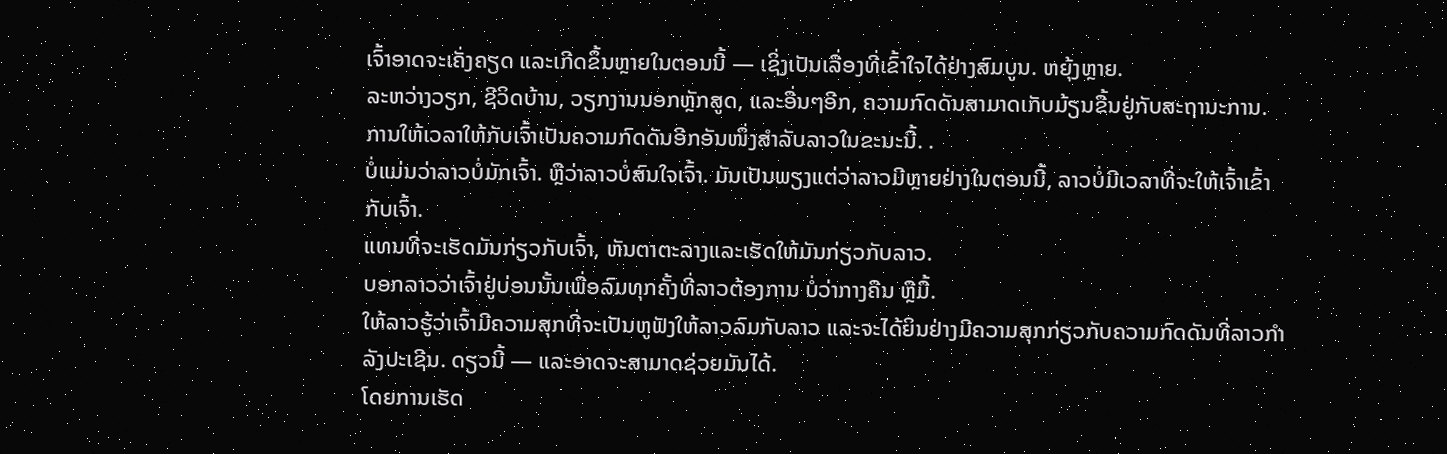ເຈົ້າອາດຈະເຄັ່ງຄຽດ ແລະເກີດຂຶ້ນຫຼາຍໃນຕອນນີ້ — ເຊິ່ງເປັນເລື່ອງທີ່ເຂົ້າໃຈໄດ້ຢ່າງສົມບູນ. ຫຍຸ້ງຫຼາຍ.
ລະຫວ່າງວຽກ, ຊີວິດບ້ານ, ວຽກງານນອກຫຼັກສູດ, ແລະອື່ນໆອີກ, ຄວາມກົດດັນສາມາດເກັບມ້ຽນຂື້ນຢູ່ກັບສະຖານະການ.
ການໃຫ້ເວລາໃຫ້ກັບເຈົ້າເປັນຄວາມກົດດັນອີກອັນໜຶ່ງສຳລັບລາວໃນຂະນະນີ້. .
ບໍ່ແມ່ນວ່າລາວບໍ່ມັກເຈົ້າ. ຫຼືວ່າລາວບໍ່ສົນໃຈເຈົ້າ. ມັນເປັນພຽງແຕ່ວ່າລາວມີຫຼາຍຢ່າງໃນຕອນນີ້, ລາວບໍ່ມີເວລາທີ່ຈະໃຫ້ເຈົ້າເຂົ້າກັບເຈົ້າ.
ແທນທີ່ຈະເຮັດມັນກ່ຽວກັບເຈົ້າ, ຫັນຕາຕະລາງແລະເຮັດໃຫ້ມັນກ່ຽວກັບລາວ.
ບອກລາວວ່າເຈົ້າຢູ່ບ່ອນນັ້ນເພື່ອລົມທຸກຄັ້ງທີ່ລາວຕ້ອງການ ບໍ່ວ່າກາງຄືນ ຫຼືມື້.
ໃຫ້ລາວຮູ້ວ່າເຈົ້າມີຄວາມສຸກທີ່ຈະເປັນຫູຟັງໃຫ້ລາວລົມກັບລາວ ແລະຈະໄດ້ຍິນຢ່າງມີຄວາມສຸກກ່ຽວກັບຄວາມກົດດັນທີ່ລາວກໍາລັງປະເຊີນ. ດຽວນີ້ — ແລະອາດຈະສາມາດຊ່ວຍມັນໄດ້.
ໂດຍການເຮັດ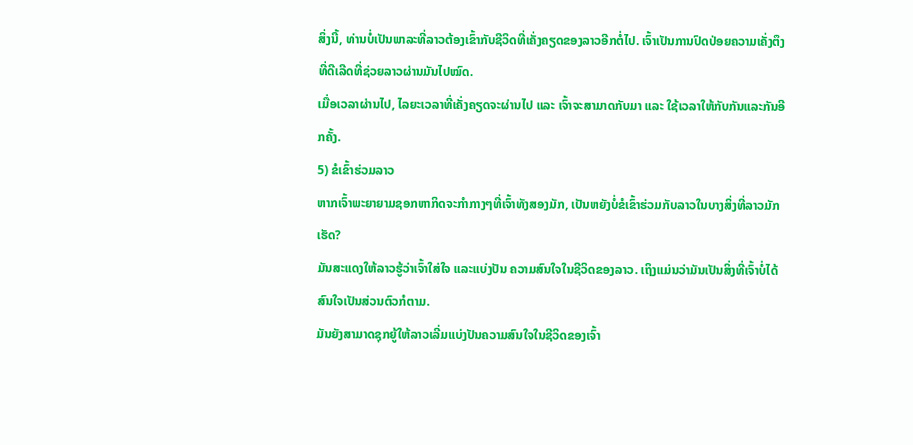ສິ່ງນີ້, ທ່ານບໍ່ເປັນພາລະທີ່ລາວຕ້ອງເຂົ້າກັບຊີວິດທີ່ເຄັ່ງຄຽດຂອງລາວອີກຕໍ່ໄປ. ເຈົ້າເປັນການປົດປ່ອຍຄວາມເຄັ່ງຕຶງທີ່ດີເລີດທີ່ຊ່ວຍລາວຜ່ານມັນໄປໝົດ.
ເມື່ອເວລາຜ່ານໄປ, ໄລຍະເວລາທີ່ເຄັ່ງຄຽດຈະຜ່ານໄປ ແລະ ເຈົ້າຈະສາມາດກັບມາ ແລະ ໃຊ້ເວລາໃຫ້ກັບກັນແລະກັນອີກຄັ້ງ.
5) ຂໍເຂົ້າຮ່ວມລາວ
ຫາກເຈົ້າພະຍາຍາມຊອກຫາກິດຈະກຳກາງໆທີ່ເຈົ້າທັງສອງມັກ, ເປັນຫຍັງບໍ່ຂໍເຂົ້າຮ່ວມກັບລາວໃນບາງສິ່ງທີ່ລາວມັກເຮັດ?
ມັນສະແດງໃຫ້ລາວຮູ້ວ່າເຈົ້າໃສ່ໃຈ ແລະແບ່ງປັນ ຄວາມສົນໃຈໃນຊີວິດຂອງລາວ. ເຖິງແມ່ນວ່າມັນເປັນສິ່ງທີ່ເຈົ້າບໍ່ໄດ້ສົນໃຈເປັນສ່ວນຕົວກໍຕາມ.
ມັນຍັງສາມາດຊຸກຍູ້ໃຫ້ລາວເລີ່ມແບ່ງປັນຄວາມສົນໃຈໃນຊີວິດຂອງເຈົ້າ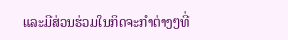ແລະມີສ່ວນຮ່ວມໃນກິດຈະກໍາຕ່າງໆທີ່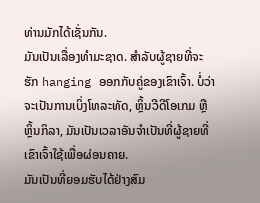ທ່ານມັກໄດ້ເຊັ່ນກັນ.
ມັນເປັນເລື່ອງທໍາມະຊາດ. ສໍາລັບຜູ້ຊາຍທີ່ຈະຮັກ hanging ອອກກັບຄູ່ຂອງເຂົາເຈົ້າ. ບໍ່ວ່າຈະເປັນການເບິ່ງໂທລະທັດ, ຫຼິ້ນວີດີໂອເກມ ຫຼືຫຼິ້ນກິລາ, ມັນເປັນເວລາອັນຈຳເປັນທີ່ຜູ້ຊາຍທີ່ເຂົາເຈົ້າໃຊ້ເພື່ອຜ່ອນຄາຍ.
ມັນເປັນທີ່ຍອມຮັບໄດ້ຢ່າງສົມ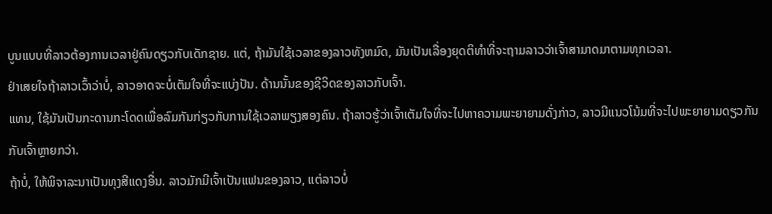ບູນແບບທີ່ລາວຕ້ອງການເວລາຢູ່ຄົນດຽວກັບເດັກຊາຍ. ແຕ່, ຖ້າມັນໃຊ້ເວລາຂອງລາວທັງຫມົດ, ມັນເປັນເລື່ອງຍຸດຕິທໍາທີ່ຈະຖາມລາວວ່າເຈົ້າສາມາດມາຕາມທຸກເວລາ.
ຢ່າເສຍໃຈຖ້າລາວເວົ້າວ່າບໍ່, ລາວອາດຈະບໍ່ເຕັມໃຈທີ່ຈະແບ່ງປັນ. ດ້ານນັ້ນຂອງຊີວິດຂອງລາວກັບເຈົ້າ.
ແທນ, ໃຊ້ມັນເປັນກະດານກະໂດດເພື່ອລົມກັນກ່ຽວກັບການໃຊ້ເວລາພຽງສອງຄົນ. ຖ້າລາວຮູ້ວ່າເຈົ້າເຕັມໃຈທີ່ຈະໄປຫາຄວາມພະຍາຍາມດັ່ງກ່າວ, ລາວມີແນວໂນ້ມທີ່ຈະໄປພະຍາຍາມດຽວກັນກັບເຈົ້າຫຼາຍກວ່າ.
ຖ້າບໍ່, ໃຫ້ພິຈາລະນາເປັນທຸງສີແດງອື່ນ. ລາວມັກມີເຈົ້າເປັນແຟນຂອງລາວ, ແຕ່ລາວບໍ່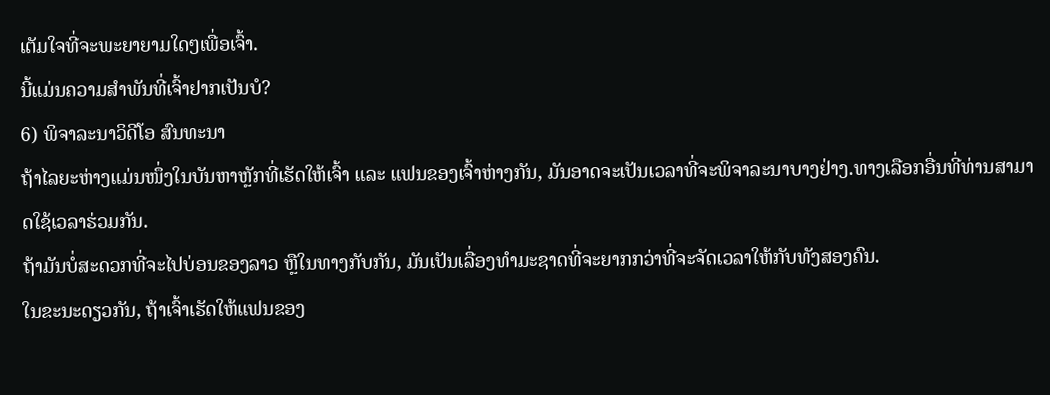ເຕັມໃຈທີ່ຈະພະຍາຍາມໃດໆເພື່ອເຈົ້າ.
ນີ້ແມ່ນຄວາມສໍາພັນທີ່ເຈົ້າຢາກເປັນບໍ?
6) ພິຈາລະນາວິດີໂອ ສົນທະນາ
ຖ້າໄລຍະຫ່າງແມ່ນໜຶ່ງໃນບັນຫາຫຼັກທີ່ເຮັດໃຫ້ເຈົ້າ ແລະ ແຟນຂອງເຈົ້າຫ່າງກັນ, ມັນອາດຈະເປັນເວລາທີ່ຈະພິຈາລະນາບາງຢ່າງ.ທາງເລືອກອື່ນທີ່ທ່ານສາມາດໃຊ້ເວລາຮ່ວມກັນ.
ຖ້າມັນບໍ່ສະດວກທີ່ຈະໄປບ່ອນຂອງລາວ ຫຼືໃນທາງກັບກັນ, ມັນເປັນເລື່ອງທໍາມະຊາດທີ່ຈະຍາກກວ່າທີ່ຈະຈັດເວລາໃຫ້ກັບທັງສອງຄົນ.
ໃນຂະນະດຽວກັນ, ຖ້າເຈົ້າເຮັດໃຫ້ແຟນຂອງ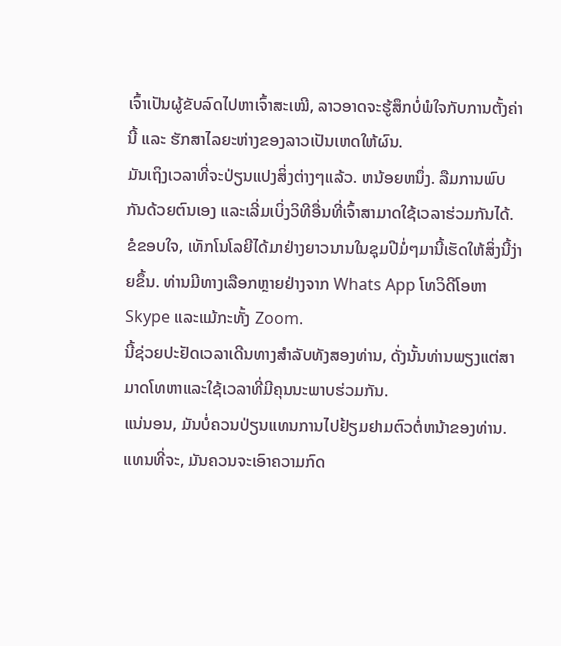ເຈົ້າເປັນຜູ້ຂັບລົດໄປຫາເຈົ້າສະເໝີ, ລາວອາດຈະຮູ້ສຶກບໍ່ພໍໃຈກັບການຕັ້ງຄ່ານີ້ ແລະ ຮັກສາໄລຍະຫ່າງຂອງລາວເປັນເຫດໃຫ້ຜົນ.
ມັນເຖິງເວລາທີ່ຈະປ່ຽນແປງສິ່ງຕ່າງໆແລ້ວ. ຫນ້ອຍຫນຶ່ງ. ລືມການພົບກັນດ້ວຍຕົນເອງ ແລະເລີ່ມເບິ່ງວິທີອື່ນທີ່ເຈົ້າສາມາດໃຊ້ເວລາຮ່ວມກັນໄດ້.
ຂໍຂອບໃຈ, ເທັກໂນໂລຍີໄດ້ມາຢ່າງຍາວນານໃນຊຸມປີມໍ່ໆມານີ້ເຮັດໃຫ້ສິ່ງນີ້ງ່າຍຂຶ້ນ. ທ່ານມີທາງເລືອກຫຼາຍຢ່າງຈາກ Whats App ໂທວິດີໂອຫາ Skype ແລະແມ້ກະທັ້ງ Zoom.
ນີ້ຊ່ວຍປະຢັດເວລາເດີນທາງສໍາລັບທັງສອງທ່ານ, ດັ່ງນັ້ນທ່ານພຽງແຕ່ສາມາດໂທຫາແລະໃຊ້ເວລາທີ່ມີຄຸນນະພາບຮ່ວມກັນ.
ແນ່ນອນ, ມັນບໍ່ຄວນປ່ຽນແທນການໄປຢ້ຽມຢາມຕົວຕໍ່ຫນ້າຂອງທ່ານ. ແທນທີ່ຈະ, ມັນຄວນຈະເອົາຄວາມກົດ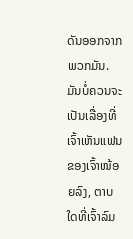ດັນອອກຈາກພວກມັນ. ມັນບໍ່ຄວນຈະເປັນເລື່ອງທີ່ເຈົ້າເຫັນແຟນຂອງເຈົ້າໜ້ອຍລົງ, ຕາບໃດທີ່ເຈົ້າລົມ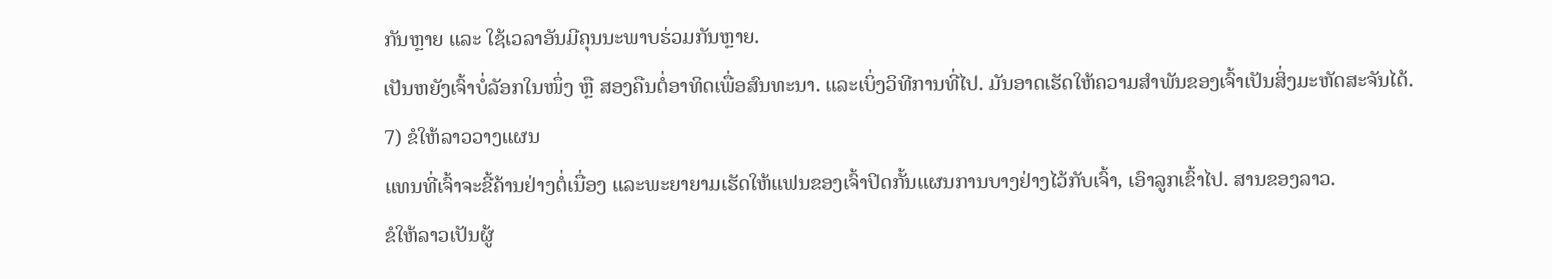ກັນຫຼາຍ ແລະ ໃຊ້ເວລາອັນມີຄຸນນະພາບຮ່ວມກັນຫຼາຍ.
ເປັນຫຍັງເຈົ້າບໍ່ລັອກໃນໜຶ່ງ ຫຼື ສອງຄືນຕໍ່ອາທິດເພື່ອສົນທະນາ. ແລະເບິ່ງວິທີການທີ່ໄປ. ມັນອາດເຮັດໃຫ້ຄວາມສຳພັນຂອງເຈົ້າເປັນສິ່ງມະຫັດສະຈັນໄດ້.
7) ຂໍໃຫ້ລາວວາງແຜນ
ແທນທີ່ເຈົ້າຈະຂີ້ຄ້ານຢ່າງຕໍ່ເນື່ອງ ແລະພະຍາຍາມເຮັດໃຫ້ແຟນຂອງເຈົ້າປິດກັ້ນແຜນການບາງຢ່າງໄວ້ກັບເຈົ້າ, ເອົາລູກເຂົ້າໄປ. ສານຂອງລາວ.
ຂໍໃຫ້ລາວເປັນຜູ້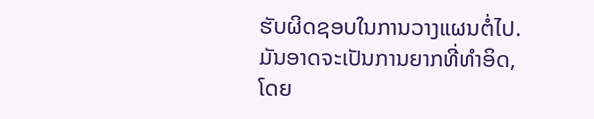ຮັບຜິດຊອບໃນການວາງແຜນຕໍ່ໄປ.
ມັນອາດຈະເປັນການຍາກທີ່ທໍາອິດ, ໂດຍ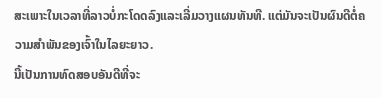ສະເພາະໃນເວລາທີ່ລາວບໍ່ກະໂດດລົງແລະເລີ່ມວາງແຜນທັນທີ. ແຕ່ມັນຈະເປັນຜົນດີຕໍ່ຄວາມສຳພັນຂອງເຈົ້າໃນໄລຍະຍາວ.
ນີ້ເປັນການທົດສອບອັນດີທີ່ຈະ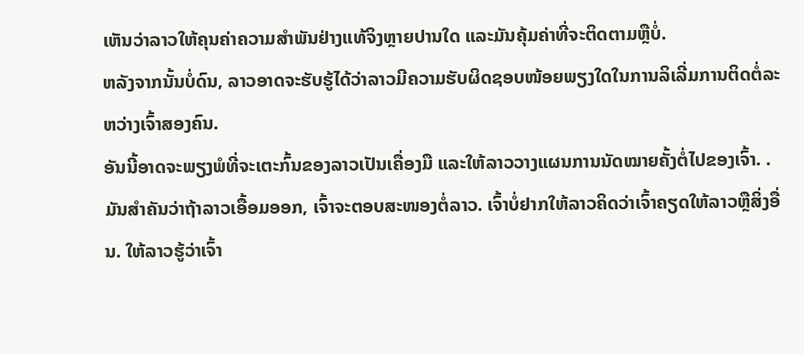ເຫັນວ່າລາວໃຫ້ຄຸນຄ່າຄວາມສຳພັນຢ່າງແທ້ຈິງຫຼາຍປານໃດ ແລະມັນຄຸ້ມຄ່າທີ່ຈະຕິດຕາມຫຼືບໍ່.
ຫລັງຈາກນັ້ນບໍ່ດົນ, ລາວອາດຈະຮັບຮູ້ໄດ້ວ່າລາວມີຄວາມຮັບຜິດຊອບໜ້ອຍພຽງໃດໃນການລິເລີ່ມການຕິດຕໍ່ລະຫວ່າງເຈົ້າສອງຄົນ.
ອັນນີ້ອາດຈະພຽງພໍທີ່ຈະເຕະກົ້ນຂອງລາວເປັນເຄື່ອງມື ແລະໃຫ້ລາວວາງແຜນການນັດໝາຍຄັ້ງຕໍ່ໄປຂອງເຈົ້າ. .
ມັນສຳຄັນວ່າຖ້າລາວເອື້ອມອອກ, ເຈົ້າຈະຕອບສະໜອງຕໍ່ລາວ. ເຈົ້າບໍ່ຢາກໃຫ້ລາວຄິດວ່າເຈົ້າຄຽດໃຫ້ລາວຫຼືສິ່ງອື່ນ. ໃຫ້ລາວຮູ້ວ່າເຈົ້າ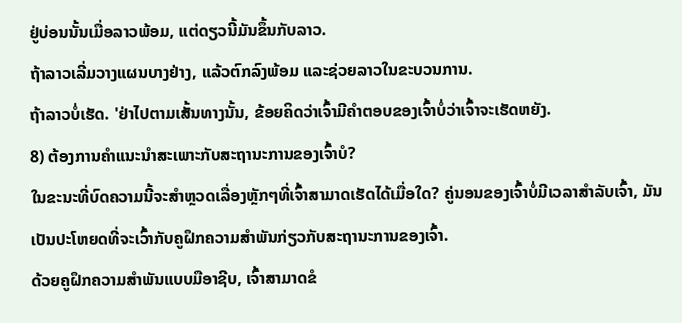ຢູ່ບ່ອນນັ້ນເມື່ອລາວພ້ອມ, ແຕ່ດຽວນີ້ມັນຂຶ້ນກັບລາວ.
ຖ້າລາວເລີ່ມວາງແຜນບາງຢ່າງ, ແລ້ວຕົກລົງພ້ອມ ແລະຊ່ວຍລາວໃນຂະບວນການ.
ຖ້າລາວບໍ່ເຮັດ. 'ຢ່າໄປຕາມເສັ້ນທາງນັ້ນ, ຂ້ອຍຄິດວ່າເຈົ້າມີຄຳຕອບຂອງເຈົ້າບໍ່ວ່າເຈົ້າຈະເຮັດຫຍັງ.
8) ຕ້ອງການຄຳແນະນຳສະເພາະກັບສະຖານະການຂອງເຈົ້າບໍ?
ໃນຂະນະທີ່ບົດຄວາມນີ້ຈະສຳຫຼວດເລື່ອງຫຼັກໆທີ່ເຈົ້າສາມາດເຮັດໄດ້ເມື່ອໃດ? ຄູ່ນອນຂອງເຈົ້າບໍ່ມີເວລາສຳລັບເຈົ້າ, ມັນເປັນປະໂຫຍດທີ່ຈະເວົ້າກັບຄູຝຶກຄວາມສຳພັນກ່ຽວກັບສະຖານະການຂອງເຈົ້າ.
ດ້ວຍຄູຝຶກຄວາມສຳພັນແບບມືອາຊີບ, ເຈົ້າສາມາດຂໍ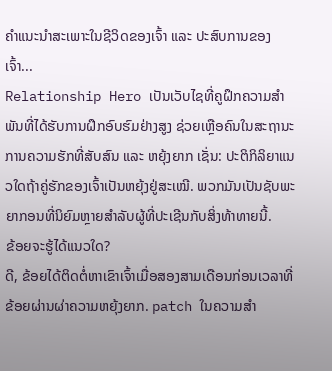ຄຳແນະນຳສະເພາະໃນຊີວິດຂອງເຈົ້າ ແລະ ປະສົບການຂອງເຈົ້າ...
Relationship Hero ເປັນເວັບໄຊທີ່ຄູຝຶກຄວາມສຳພັນທີ່ໄດ້ຮັບການຝຶກອົບຮົມຢ່າງສູງ ຊ່ວຍເຫຼືອຄົນໃນສະຖານະການຄວາມຮັກທີ່ສັບສົນ ແລະ ຫຍຸ້ງຍາກ ເຊັ່ນ: ປະຕິກິລິຍາແນວໃດຖ້າຄູ່ຮັກຂອງເຈົ້າເປັນຫຍຸ້ງຢູ່ສະເໝີ. ພວກມັນເປັນຊັບພະຍາກອນທີ່ນິຍົມຫຼາຍສໍາລັບຜູ້ທີ່ປະເຊີນກັບສິ່ງທ້າທາຍນີ້.
ຂ້ອຍຈະຮູ້ໄດ້ແນວໃດ?
ດີ, ຂ້ອຍໄດ້ຕິດຕໍ່ຫາເຂົາເຈົ້າເມື່ອສອງສາມເດືອນກ່ອນເວລາທີ່ຂ້ອຍຜ່ານຜ່າຄວາມຫຍຸ້ງຍາກ. patch ໃນຄວາມສໍາ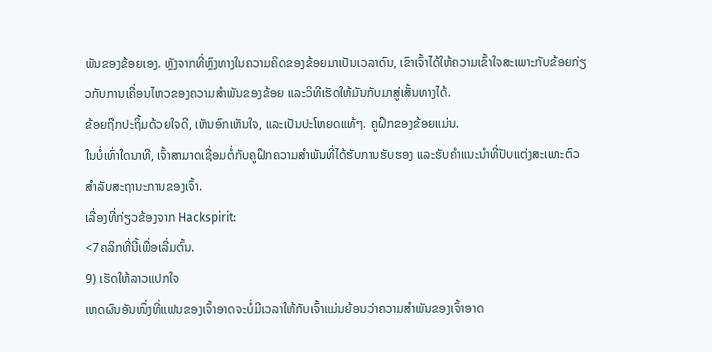ພັນຂອງຂ້ອຍເອງ. ຫຼັງຈາກທີ່ຫຼົງທາງໃນຄວາມຄິດຂອງຂ້ອຍມາເປັນເວລາດົນ, ເຂົາເຈົ້າໄດ້ໃຫ້ຄວາມເຂົ້າໃຈສະເພາະກັບຂ້ອຍກ່ຽວກັບການເຄື່ອນໄຫວຂອງຄວາມສຳພັນຂອງຂ້ອຍ ແລະວິທີເຮັດໃຫ້ມັນກັບມາສູ່ເສັ້ນທາງໄດ້.
ຂ້ອຍຖືກປະຖິ້ມດ້ວຍໃຈດີ, ເຫັນອົກເຫັນໃຈ, ແລະເປັນປະໂຫຍດແທ້ໆ. ຄູຝຶກຂອງຂ້ອຍແມ່ນ.
ໃນບໍ່ເທົ່າໃດນາທີ, ເຈົ້າສາມາດເຊື່ອມຕໍ່ກັບຄູຝຶກຄວາມສຳພັນທີ່ໄດ້ຮັບການຮັບຮອງ ແລະຮັບຄຳແນະນຳທີ່ປັບແຕ່ງສະເພາະຕົວສຳລັບສະຖານະການຂອງເຈົ້າ.
ເລື່ອງທີ່ກ່ຽວຂ້ອງຈາກ Hackspirit:
<7ຄລິກທີ່ນີ້ເພື່ອເລີ່ມຕົ້ນ.
9) ເຮັດໃຫ້ລາວແປກໃຈ
ເຫດຜົນອັນໜຶ່ງທີ່ແຟນຂອງເຈົ້າອາດຈະບໍ່ມີເວລາໃຫ້ກັບເຈົ້າແມ່ນຍ້ອນວ່າຄວາມສຳພັນຂອງເຈົ້າອາດ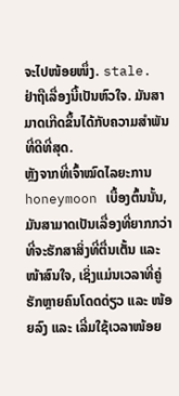ຈະໄປໜ້ອຍໜຶ່ງ. stale.
ຢ່າຖືເລື່ອງນີ້ເປັນຫົວໃຈ. ມັນສາມາດເກີດຂຶ້ນໄດ້ກັບຄວາມສຳພັນທີ່ດີທີ່ສຸດ.
ຫຼັງຈາກທີ່ເຈົ້າໝົດໄລຍະການ honeymoon ເບື້ອງຕົ້ນນັ້ນ, ມັນສາມາດເປັນເລື່ອງທີ່ຍາກກວ່າທີ່ຈະຮັກສາສິ່ງທີ່ຕື່ນເຕັ້ນ ແລະ ໜ້າສົນໃຈ, ເຊິ່ງແມ່ນເວລາທີ່ຄູ່ຮັກຫຼາຍຄົນໂດດດ່ຽວ ແລະ ໜ້ອຍລົງ ແລະ ເລີ່ມໃຊ້ເວລາໜ້ອຍ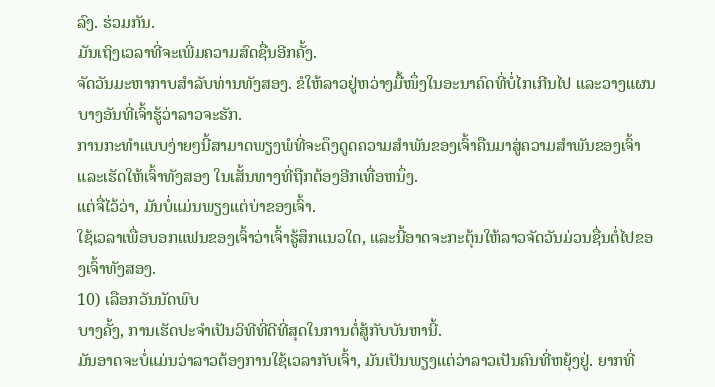ລົງ. ຮ່ວມກັນ.
ມັນເຖິງເວລາທີ່ຈະເພີ່ມຄວາມສົດຊື່ນອີກຄັ້ງ.
ຈັດວັນມະຫາກາບສຳລັບທ່ານທັງສອງ. ຂໍໃຫ້ລາວຢູ່ຫວ່າງມື້ໜຶ່ງໃນອະນາຄົດທີ່ບໍ່ໄກເກີນໄປ ແລະວາງແຜນບາງອັນທີ່ເຈົ້າຮູ້ວ່າລາວຈະຮັກ.
ການກະທຳແບບງ່າຍໆນີ້ສາມາດພຽງພໍທີ່ຈະດຶງດູດຄວາມສຳພັນຂອງເຈົ້າຄືນມາສູ່ຄວາມສຳພັນຂອງເຈົ້າແລະເຮັດໃຫ້ເຈົ້າທັງສອງ ໃນເສັ້ນທາງທີ່ຖືກຕ້ອງອີກເທື່ອຫນຶ່ງ.
ແຕ່ຈື່ໄວ້ວ່າ, ມັນບໍ່ແມ່ນພຽງແຕ່ບ່າຂອງເຈົ້າ.
ໃຊ້ເວລາເພື່ອບອກແຟນຂອງເຈົ້າວ່າເຈົ້າຮູ້ສຶກແນວໃດ, ແລະນີ້ອາດຈະກະຕຸ້ນໃຫ້ລາວຈັດວັນມ່ວນຊື່ນຕໍ່ໄປຂອງເຈົ້າທັງສອງ.
10) ເລືອກວັນນັດພົບ
ບາງຄັ້ງ, ການເຮັດປະຈຳເປັນວິທີທີ່ດີທີ່ສຸດໃນການຕໍ່ສູ້ກັບບັນຫານີ້.
ມັນອາດຈະບໍ່ແມ່ນວ່າລາວຕ້ອງການໃຊ້ເວລາກັບເຈົ້າ, ມັນເປັນພຽງແຕ່ວ່າລາວເປັນຄົນທີ່ຫຍຸ້ງຢູ່. ຍາກທີ່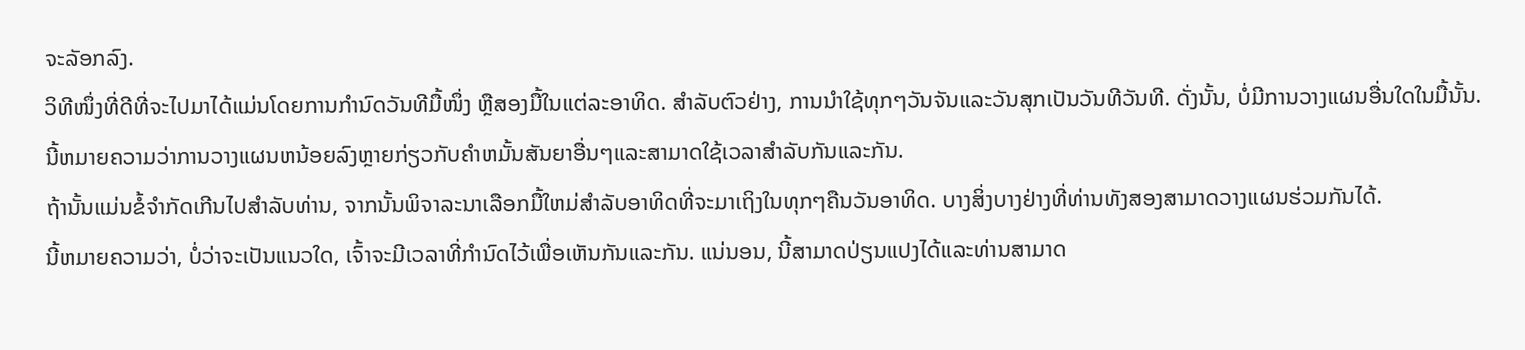ຈະລັອກລົງ.
ວິທີໜຶ່ງທີ່ດີທີ່ຈະໄປມາໄດ້ແມ່ນໂດຍການກຳນົດວັນທີມື້ໜຶ່ງ ຫຼືສອງມື້ໃນແຕ່ລະອາທິດ. ສໍາລັບຕົວຢ່າງ, ການນໍາໃຊ້ທຸກໆວັນຈັນແລະວັນສຸກເປັນວັນທີວັນທີ. ດັ່ງນັ້ນ, ບໍ່ມີການວາງແຜນອື່ນໃດໃນມື້ນັ້ນ.
ນີ້ຫມາຍຄວາມວ່າການວາງແຜນຫນ້ອຍລົງຫຼາຍກ່ຽວກັບຄໍາຫມັ້ນສັນຍາອື່ນໆແລະສາມາດໃຊ້ເວລາສໍາລັບກັນແລະກັນ.
ຖ້ານັ້ນແມ່ນຂໍ້ຈໍາກັດເກີນໄປສໍາລັບທ່ານ, ຈາກນັ້ນພິຈາລະນາເລືອກມື້ໃຫມ່ສໍາລັບອາທິດທີ່ຈະມາເຖິງໃນທຸກໆຄືນວັນອາທິດ. ບາງສິ່ງບາງຢ່າງທີ່ທ່ານທັງສອງສາມາດວາງແຜນຮ່ວມກັນໄດ້.
ນີ້ຫມາຍຄວາມວ່າ, ບໍ່ວ່າຈະເປັນແນວໃດ, ເຈົ້າຈະມີເວລາທີ່ກໍານົດໄວ້ເພື່ອເຫັນກັນແລະກັນ. ແນ່ນອນ, ນີ້ສາມາດປ່ຽນແປງໄດ້ແລະທ່ານສາມາດ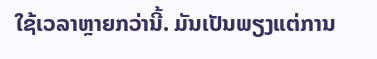ໃຊ້ເວລາຫຼາຍກວ່ານີ້. ມັນເປັນພຽງແຕ່ການ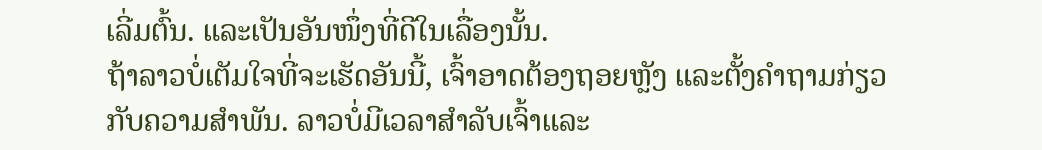ເລີ່ມຕົ້ນ. ແລະເປັນອັນໜຶ່ງທີ່ດີໃນເລື່ອງນັ້ນ.
ຖ້າລາວບໍ່ເຕັມໃຈທີ່ຈະເຮັດອັນນີ້, ເຈົ້າອາດຕ້ອງຖອຍຫຼັງ ແລະຕັ້ງຄຳຖາມກ່ຽວກັບຄວາມສຳພັນ. ລາວບໍ່ມີເວລາສຳລັບເຈົ້າແລະ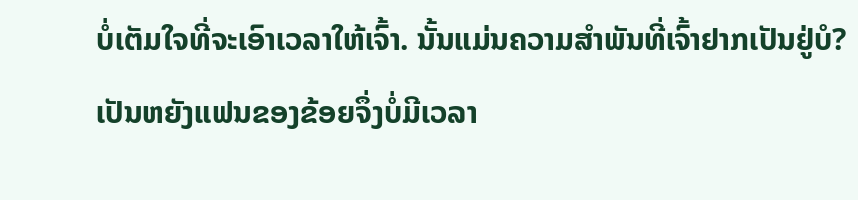ບໍ່ເຕັມໃຈທີ່ຈະເອົາເວລາໃຫ້ເຈົ້າ. ນັ້ນແມ່ນຄວາມສຳພັນທີ່ເຈົ້າຢາກເປັນຢູ່ບໍ?
ເປັນຫຍັງແຟນຂອງຂ້ອຍຈຶ່ງບໍ່ມີເວລາ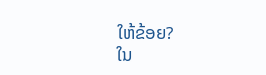ໃຫ້ຂ້ອຍ?
ໃນ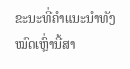ຂະນະທີ່ຄຳແນະນຳທັງໝົດເຫຼົ່ານີ້ສາ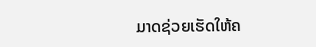ມາດຊ່ວຍເຮັດໃຫ້ຄ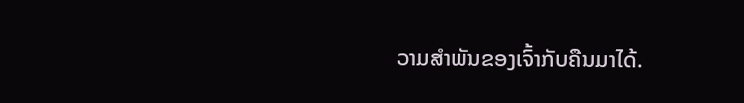ວາມສຳພັນຂອງເຈົ້າກັບຄືນມາໄດ້.